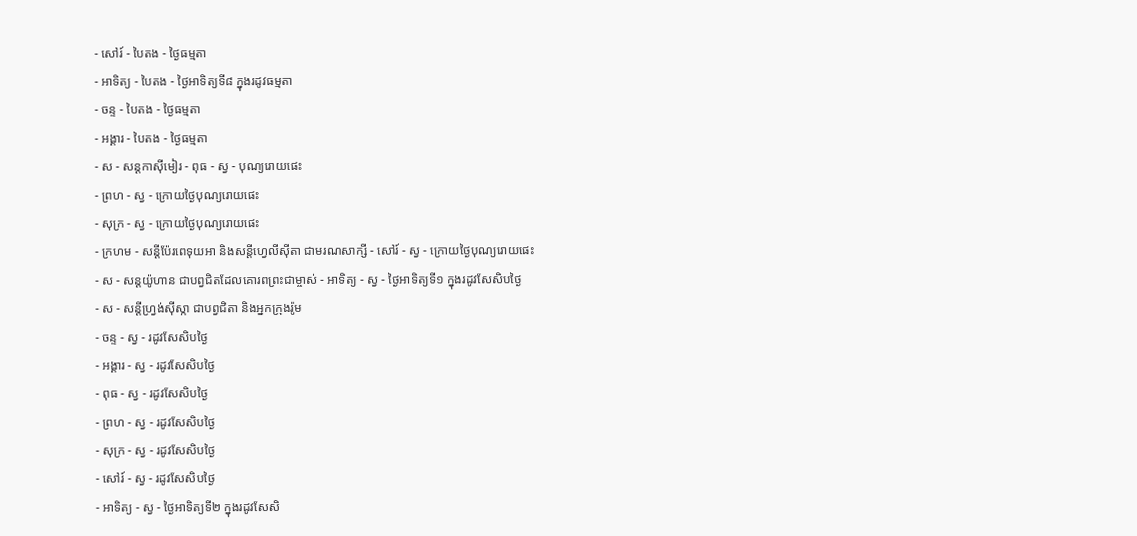- សៅរ៍ - បៃតង - ថ្ងៃធម្មតា
- អាទិត្យ - បៃតង - ថ្ងៃអាទិត្យទី៨ ក្នុងរដូវធម្មតា
- ចន្ទ - បៃតង - ថ្ងៃធម្មតា
- អង្គារ - បៃតង - ថ្ងៃធម្មតា
- ស - សន្ដកាស៊ីមៀរ - ពុធ - ស្វ - បុណ្យរោយផេះ
- ព្រហ - ស្វ - ក្រោយថ្ងៃបុណ្យរោយផេះ
- សុក្រ - ស្វ - ក្រោយថ្ងៃបុណ្យរោយផេះ
- ក្រហម - សន្ដីប៉ែរពេទុយអា និងសន្ដីហ្វេលីស៊ីតា ជាមរណសាក្សី - សៅរ៍ - ស្វ - ក្រោយថ្ងៃបុណ្យរោយផេះ
- ស - សន្ដយ៉ូហាន ជាបព្វជិតដែលគោរពព្រះជាម្ចាស់ - អាទិត្យ - ស្វ - ថ្ងៃអាទិត្យទី១ ក្នុងរដូវសែសិបថ្ងៃ
- ស - សន្ដីហ្វ្រង់ស៊ីស្កា ជាបព្វជិតា និងអ្នកក្រុងរ៉ូម
- ចន្ទ - ស្វ - រដូវសែសិបថ្ងៃ
- អង្គារ - ស្វ - រដូវសែសិបថ្ងៃ
- ពុធ - ស្វ - រដូវសែសិបថ្ងៃ
- ព្រហ - ស្វ - រដូវសែសិបថ្ងៃ
- សុក្រ - ស្វ - រដូវសែសិបថ្ងៃ
- សៅរ៍ - ស្វ - រដូវសែសិបថ្ងៃ
- អាទិត្យ - ស្វ - ថ្ងៃអាទិត្យទី២ ក្នុងរដូវសែសិ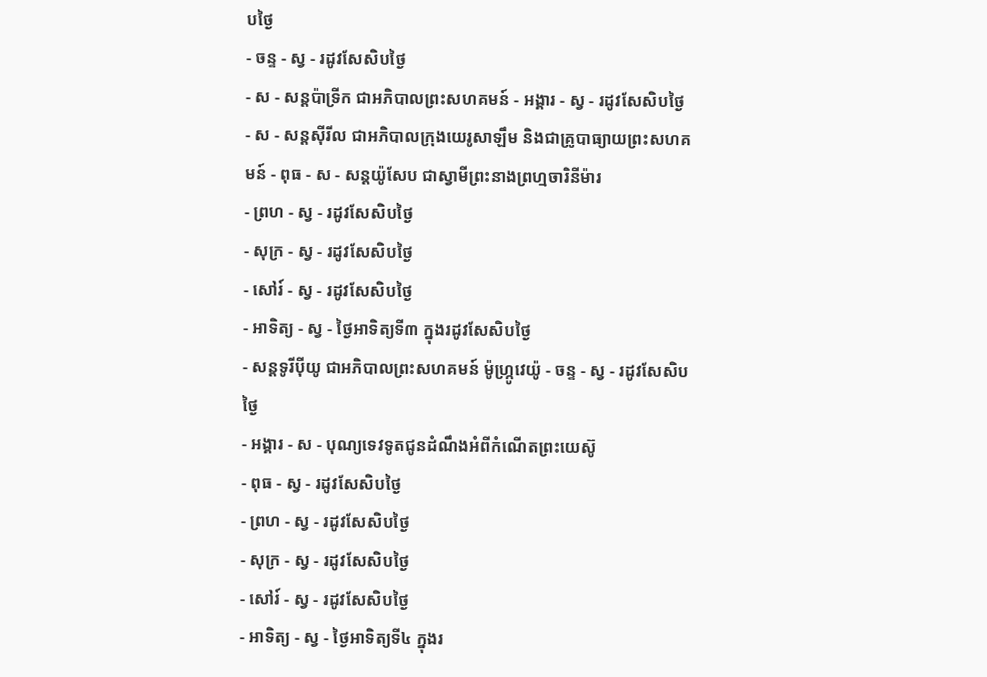បថ្ងៃ
- ចន្ទ - ស្វ - រដូវសែសិបថ្ងៃ
- ស - សន្ដប៉ាទ្រីក ជាអភិបាលព្រះសហគមន៍ - អង្គារ - ស្វ - រដូវសែសិបថ្ងៃ
- ស - សន្ដស៊ីរីល ជាអភិបាលក្រុងយេរូសាឡឹម និងជាគ្រូបាធ្យាយព្រះសហគមន៍ - ពុធ - ស - សន្ដយ៉ូសែប ជាស្វាមីព្រះនាងព្រហ្មចារិនីម៉ារ
- ព្រហ - ស្វ - រដូវសែសិបថ្ងៃ
- សុក្រ - ស្វ - រដូវសែសិបថ្ងៃ
- សៅរ៍ - ស្វ - រដូវសែសិបថ្ងៃ
- អាទិត្យ - ស្វ - ថ្ងៃអាទិត្យទី៣ ក្នុងរដូវសែសិបថ្ងៃ
- សន្ដទូរីប៉ីយូ ជាអភិបាលព្រះសហគមន៍ ម៉ូហ្ក្រូវេយ៉ូ - ចន្ទ - ស្វ - រដូវសែសិបថ្ងៃ
- អង្គារ - ស - បុណ្យទេវទូតជូនដំណឹងអំពីកំណើតព្រះយេស៊ូ
- ពុធ - ស្វ - រដូវសែសិបថ្ងៃ
- ព្រហ - ស្វ - រដូវសែសិបថ្ងៃ
- សុក្រ - ស្វ - រដូវសែសិបថ្ងៃ
- សៅរ៍ - ស្វ - រដូវសែសិបថ្ងៃ
- អាទិត្យ - ស្វ - ថ្ងៃអាទិត្យទី៤ ក្នុងរ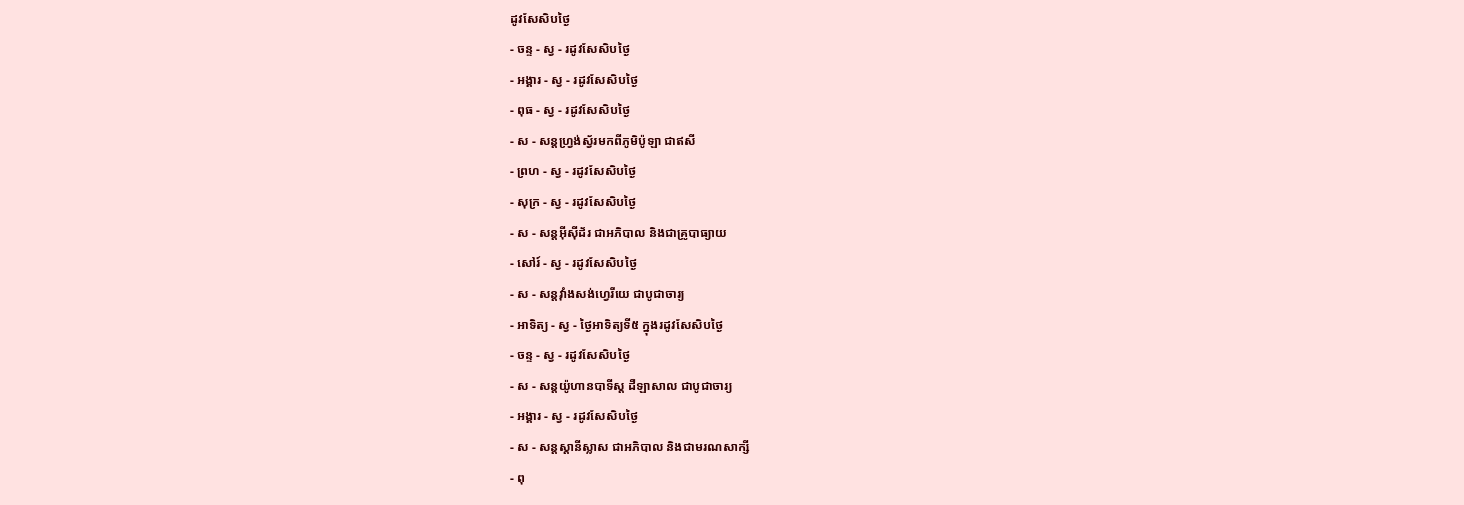ដូវសែសិបថ្ងៃ
- ចន្ទ - ស្វ - រដូវសែសិបថ្ងៃ
- អង្គារ - ស្វ - រដូវសែសិបថ្ងៃ
- ពុធ - ស្វ - រដូវសែសិបថ្ងៃ
- ស - សន្ដហ្វ្រង់ស្វ័រមកពីភូមិប៉ូឡា ជាឥសី
- ព្រហ - ស្វ - រដូវសែសិបថ្ងៃ
- សុក្រ - ស្វ - រដូវសែសិបថ្ងៃ
- ស - សន្ដអ៊ីស៊ីដ័រ ជាអភិបាល និងជាគ្រូបាធ្យាយ
- សៅរ៍ - ស្វ - រដូវសែសិបថ្ងៃ
- ស - សន្ដវ៉ាំងសង់ហ្វេរីយេ ជាបូជាចារ្យ
- អាទិត្យ - ស្វ - ថ្ងៃអាទិត្យទី៥ ក្នុងរដូវសែសិបថ្ងៃ
- ចន្ទ - ស្វ - រដូវសែសិបថ្ងៃ
- ស - សន្ដយ៉ូហានបាទីស្ដ ដឺឡាសាល ជាបូជាចារ្យ
- អង្គារ - ស្វ - រដូវសែសិបថ្ងៃ
- ស - សន្ដស្ដានីស្លាស ជាអភិបាល និងជាមរណសាក្សី
- ពុ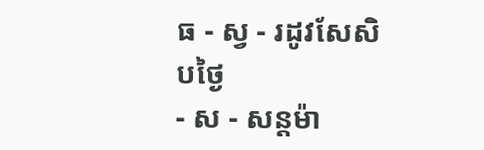ធ - ស្វ - រដូវសែសិបថ្ងៃ
- ស - សន្ដម៉ា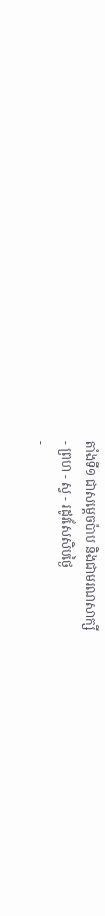តាំងទី១ ជាសម្ដេចប៉ាប និងជាមរណសាក្សី
- ព្រហ - ស្វ - រដូវសែសិបថ្ងៃ
-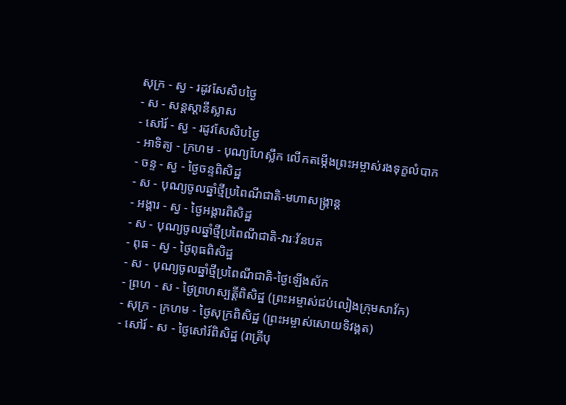សុក្រ - ស្វ - រដូវសែសិបថ្ងៃ
- ស - សន្ដស្ដានីស្លាស
- សៅរ៍ - ស្វ - រដូវសែសិបថ្ងៃ
- អាទិត្យ - ក្រហម - បុណ្យហែស្លឹក លើកតម្កើងព្រះអម្ចាស់រងទុក្ខលំបាក
- ចន្ទ - ស្វ - ថ្ងៃចន្ទពិសិដ្ឋ
- ស - បុណ្យចូលឆ្នាំថ្មីប្រពៃណីជាតិ-មហាសង្រ្កាន្ដ
- អង្គារ - ស្វ - ថ្ងៃអង្គារពិសិដ្ឋ
- ស - បុណ្យចូលឆ្នាំថ្មីប្រពៃណីជាតិ-វារៈវ័នបត
- ពុធ - ស្វ - ថ្ងៃពុធពិសិដ្ឋ
- ស - បុណ្យចូលឆ្នាំថ្មីប្រពៃណីជាតិ-ថ្ងៃឡើងស័ក
- ព្រហ - ស - ថ្ងៃព្រហស្បត្ដិ៍ពិសិដ្ឋ (ព្រះអម្ចាស់ជប់លៀងក្រុមសាវ័ក)
- សុក្រ - ក្រហម - ថ្ងៃសុក្រពិសិដ្ឋ (ព្រះអម្ចាស់សោយទិវង្គត)
- សៅរ៍ - ស - ថ្ងៃសៅរ៍ពិសិដ្ឋ (រាត្រីបុ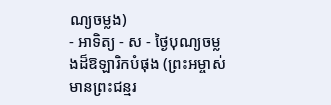ណ្យចម្លង)
- អាទិត្យ - ស - ថ្ងៃបុណ្យចម្លងដ៏ឱឡារិកបំផុង (ព្រះអម្ចាស់មានព្រះជន្មរ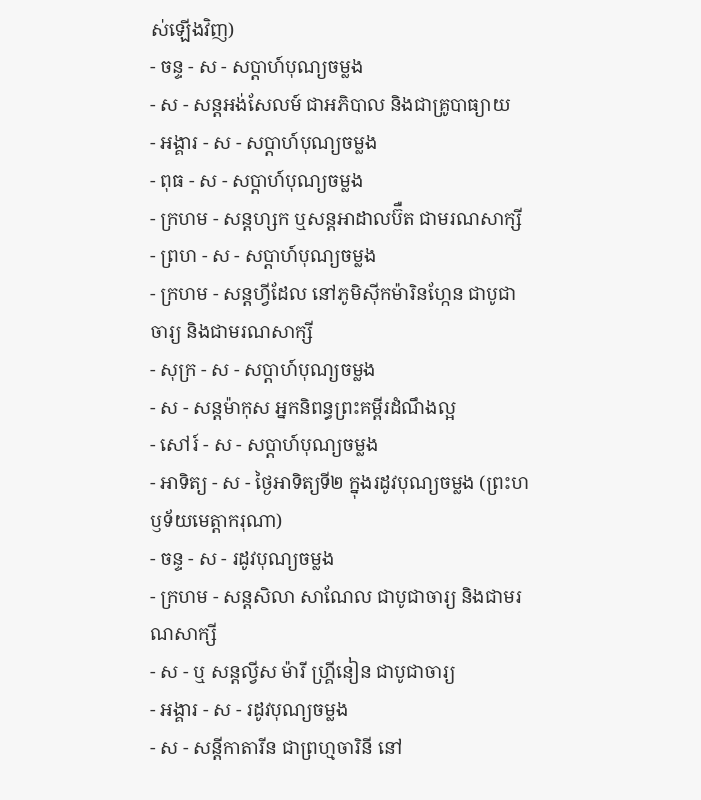ស់ឡើងវិញ)
- ចន្ទ - ស - សប្ដាហ៍បុណ្យចម្លង
- ស - សន្ដអង់សែលម៍ ជាអភិបាល និងជាគ្រូបាធ្យាយ
- អង្គារ - ស - សប្ដាហ៍បុណ្យចម្លង
- ពុធ - ស - សប្ដាហ៍បុណ្យចម្លង
- ក្រហម - សន្ដហ្សក ឬសន្ដអាដាលប៊ឺត ជាមរណសាក្សី
- ព្រហ - ស - សប្ដាហ៍បុណ្យចម្លង
- ក្រហម - សន្ដហ្វីដែល នៅភូមិស៊ីកម៉ារិនហ្កែន ជាបូជាចារ្យ និងជាមរណសាក្សី
- សុក្រ - ស - សប្ដាហ៍បុណ្យចម្លង
- ស - សន្ដម៉ាកុស អ្នកនិពន្ធព្រះគម្ពីរដំណឹងល្អ
- សៅរ៍ - ស - សប្ដាហ៍បុណ្យចម្លង
- អាទិត្យ - ស - ថ្ងៃអាទិត្យទី២ ក្នុងរដូវបុណ្យចម្លង (ព្រះហឫទ័យមេត្ដាករុណា)
- ចន្ទ - ស - រដូវបុណ្យចម្លង
- ក្រហម - សន្ដសិលា សាណែល ជាបូជាចារ្យ និងជាមរណសាក្សី
- ស - ឬ សន្ដល្វីស ម៉ារី ហ្គ្រីនៀន ជាបូជាចារ្យ
- អង្គារ - ស - រដូវបុណ្យចម្លង
- ស - សន្ដីកាតារីន ជាព្រហ្មចារិនី នៅ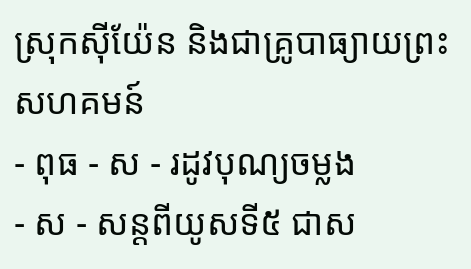ស្រុកស៊ីយ៉ែន និងជាគ្រូបាធ្យាយព្រះសហគមន៍
- ពុធ - ស - រដូវបុណ្យចម្លង
- ស - សន្ដពីយូសទី៥ ជាស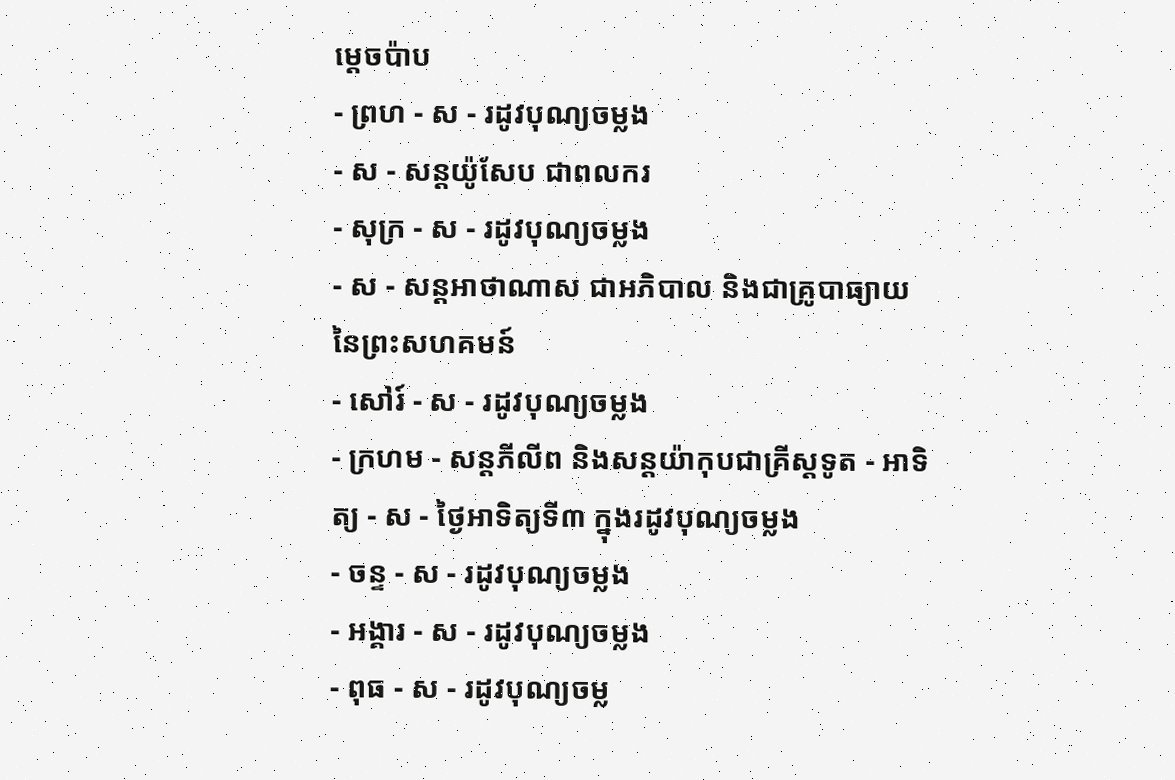ម្ដេចប៉ាប
- ព្រហ - ស - រដូវបុណ្យចម្លង
- ស - សន្ដយ៉ូសែប ជាពលករ
- សុក្រ - ស - រដូវបុណ្យចម្លង
- ស - សន្ដអាថាណាស ជាអភិបាល និងជាគ្រូបាធ្យាយនៃព្រះសហគមន៍
- សៅរ៍ - ស - រដូវបុណ្យចម្លង
- ក្រហម - សន្ដភីលីព និងសន្ដយ៉ាកុបជាគ្រីស្ដទូត - អាទិត្យ - ស - ថ្ងៃអាទិត្យទី៣ ក្នុងរដូវបុណ្យចម្លង
- ចន្ទ - ស - រដូវបុណ្យចម្លង
- អង្គារ - ស - រដូវបុណ្យចម្លង
- ពុធ - ស - រដូវបុណ្យចម្ល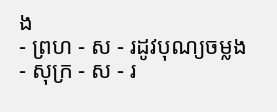ង
- ព្រហ - ស - រដូវបុណ្យចម្លង
- សុក្រ - ស - រ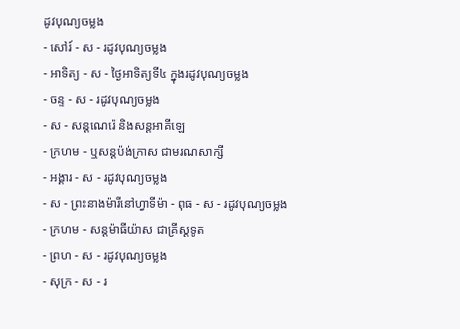ដូវបុណ្យចម្លង
- សៅរ៍ - ស - រដូវបុណ្យចម្លង
- អាទិត្យ - ស - ថ្ងៃអាទិត្យទី៤ ក្នុងរដូវបុណ្យចម្លង
- ចន្ទ - ស - រដូវបុណ្យចម្លង
- ស - សន្ដណេរ៉េ និងសន្ដអាគីឡេ
- ក្រហម - ឬសន្ដប៉ង់ក្រាស ជាមរណសាក្សី
- អង្គារ - ស - រដូវបុណ្យចម្លង
- ស - ព្រះនាងម៉ារីនៅហ្វាទីម៉ា - ពុធ - ស - រដូវបុណ្យចម្លង
- ក្រហម - សន្ដម៉ាធីយ៉ាស ជាគ្រីស្ដទូត
- ព្រហ - ស - រដូវបុណ្យចម្លង
- សុក្រ - ស - រ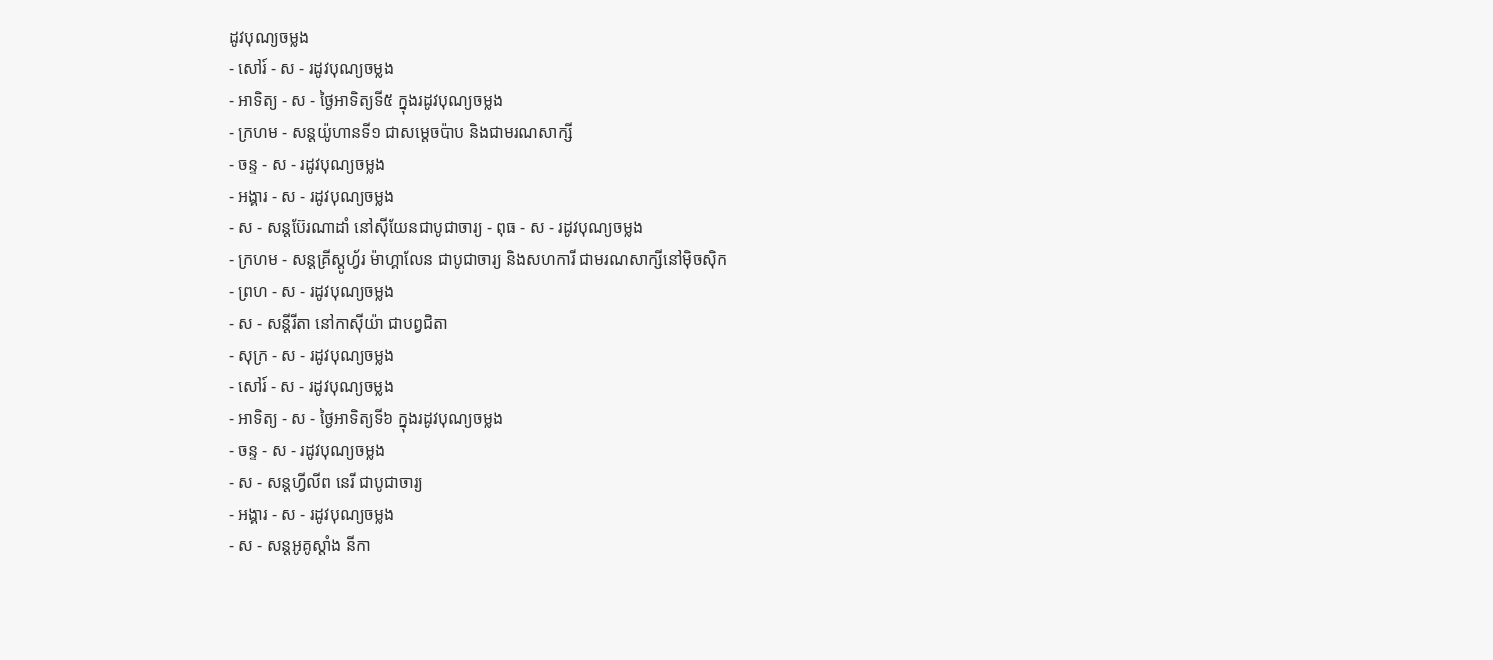ដូវបុណ្យចម្លង
- សៅរ៍ - ស - រដូវបុណ្យចម្លង
- អាទិត្យ - ស - ថ្ងៃអាទិត្យទី៥ ក្នុងរដូវបុណ្យចម្លង
- ក្រហម - សន្ដយ៉ូហានទី១ ជាសម្ដេចប៉ាប និងជាមរណសាក្សី
- ចន្ទ - ស - រដូវបុណ្យចម្លង
- អង្គារ - ស - រដូវបុណ្យចម្លង
- ស - សន្ដប៊ែរណាដាំ នៅស៊ីយែនជាបូជាចារ្យ - ពុធ - ស - រដូវបុណ្យចម្លង
- ក្រហម - សន្ដគ្រីស្ដូហ្វ័រ ម៉ាហ្គាលែន ជាបូជាចារ្យ និងសហការី ជាមរណសាក្សីនៅម៉ិចស៊ិក
- ព្រហ - ស - រដូវបុណ្យចម្លង
- ស - សន្ដីរីតា នៅកាស៊ីយ៉ា ជាបព្វជិតា
- សុក្រ - ស - រដូវបុណ្យចម្លង
- សៅរ៍ - ស - រដូវបុណ្យចម្លង
- អាទិត្យ - ស - ថ្ងៃអាទិត្យទី៦ ក្នុងរដូវបុណ្យចម្លង
- ចន្ទ - ស - រដូវបុណ្យចម្លង
- ស - សន្ដហ្វីលីព នេរី ជាបូជាចារ្យ
- អង្គារ - ស - រដូវបុណ្យចម្លង
- ស - សន្ដអូគូស្ដាំង នីកា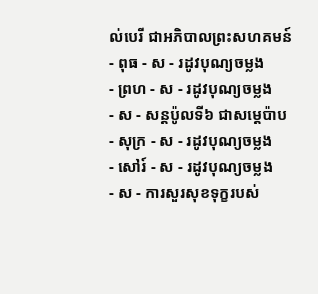ល់បេរី ជាអភិបាលព្រះសហគមន៍
- ពុធ - ស - រដូវបុណ្យចម្លង
- ព្រហ - ស - រដូវបុណ្យចម្លង
- ស - សន្ដប៉ូលទី៦ ជាសម្ដេប៉ាប
- សុក្រ - ស - រដូវបុណ្យចម្លង
- សៅរ៍ - ស - រដូវបុណ្យចម្លង
- ស - ការសួរសុខទុក្ខរបស់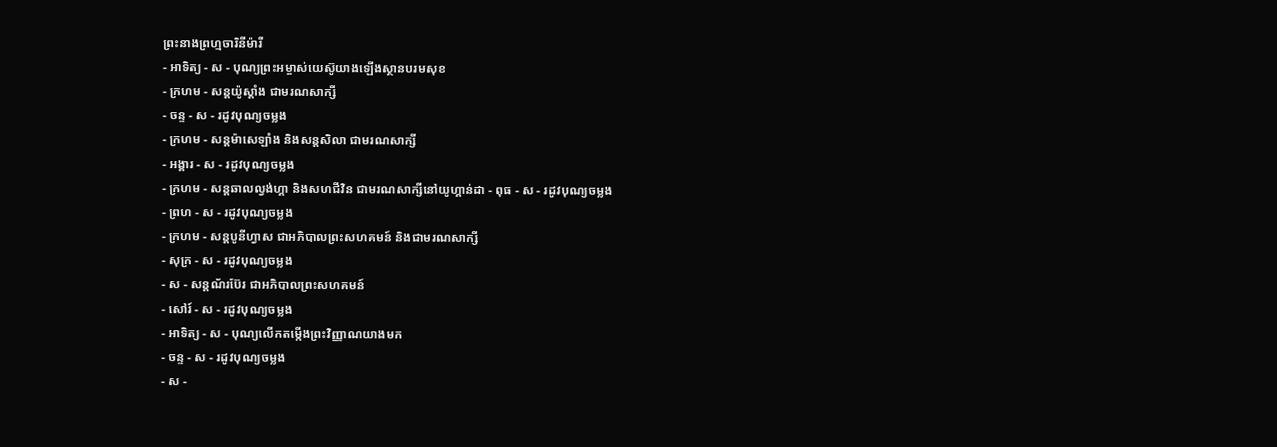ព្រះនាងព្រហ្មចារិនីម៉ារី
- អាទិត្យ - ស - បុណ្យព្រះអម្ចាស់យេស៊ូយាងឡើងស្ថានបរមសុខ
- ក្រហម - សន្ដយ៉ូស្ដាំង ជាមរណសាក្សី
- ចន្ទ - ស - រដូវបុណ្យចម្លង
- ក្រហម - សន្ដម៉ាសេឡាំង និងសន្ដសិលា ជាមរណសាក្សី
- អង្គារ - ស - រដូវបុណ្យចម្លង
- ក្រហម - សន្ដឆាលល្វង់ហ្គា និងសហជីវិន ជាមរណសាក្សីនៅយូហ្គាន់ដា - ពុធ - ស - រដូវបុណ្យចម្លង
- ព្រហ - ស - រដូវបុណ្យចម្លង
- ក្រហម - សន្ដបូនីហ្វាស ជាអភិបាលព្រះសហគមន៍ និងជាមរណសាក្សី
- សុក្រ - ស - រដូវបុណ្យចម្លង
- ស - សន្ដណ័រប៊ែរ ជាអភិបាលព្រះសហគមន៍
- សៅរ៍ - ស - រដូវបុណ្យចម្លង
- អាទិត្យ - ស - បុណ្យលើកតម្កើងព្រះវិញ្ញាណយាងមក
- ចន្ទ - ស - រដូវបុណ្យចម្លង
- ស -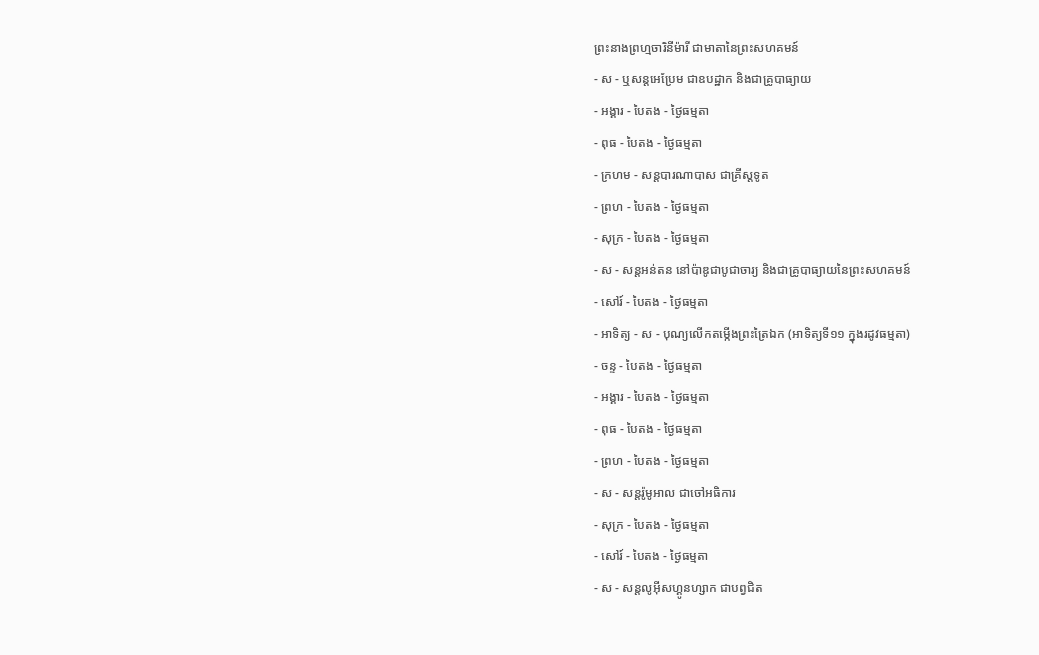ព្រះនាងព្រហ្មចារិនីម៉ារី ជាមាតានៃព្រះសហគមន៍
- ស - ឬសន្ដអេប្រែម ជាឧបដ្ឋាក និងជាគ្រូបាធ្យាយ
- អង្គារ - បៃតង - ថ្ងៃធម្មតា
- ពុធ - បៃតង - ថ្ងៃធម្មតា
- ក្រហម - សន្ដបារណាបាស ជាគ្រីស្ដទូត
- ព្រហ - បៃតង - ថ្ងៃធម្មតា
- សុក្រ - បៃតង - ថ្ងៃធម្មតា
- ស - សន្ដអន់តន នៅប៉ាឌូជាបូជាចារ្យ និងជាគ្រូបាធ្យាយនៃព្រះសហគមន៍
- សៅរ៍ - បៃតង - ថ្ងៃធម្មតា
- អាទិត្យ - ស - បុណ្យលើកតម្កើងព្រះត្រៃឯក (អាទិត្យទី១១ ក្នុងរដូវធម្មតា)
- ចន្ទ - បៃតង - ថ្ងៃធម្មតា
- អង្គារ - បៃតង - ថ្ងៃធម្មតា
- ពុធ - បៃតង - ថ្ងៃធម្មតា
- ព្រហ - បៃតង - ថ្ងៃធម្មតា
- ស - សន្ដរ៉ូមូអាល ជាចៅអធិការ
- សុក្រ - បៃតង - ថ្ងៃធម្មតា
- សៅរ៍ - បៃតង - ថ្ងៃធម្មតា
- ស - សន្ដលូអ៊ីសហ្គូនហ្សាក ជាបព្វជិត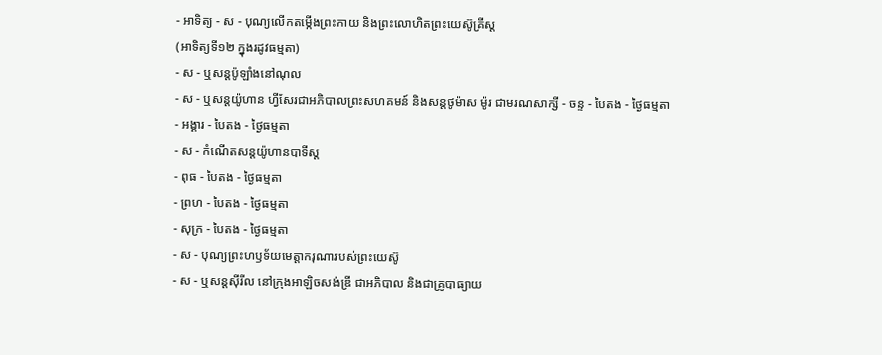- អាទិត្យ - ស - បុណ្យលើកតម្កើងព្រះកាយ និងព្រះលោហិតព្រះយេស៊ូគ្រីស្ដ
(អាទិត្យទី១២ ក្នុងរដូវធម្មតា)
- ស - ឬសន្ដប៉ូឡាំងនៅណុល
- ស - ឬសន្ដយ៉ូហាន ហ្វីសែរជាអភិបាលព្រះសហគមន៍ និងសន្ដថូម៉ាស ម៉ូរ ជាមរណសាក្សី - ចន្ទ - បៃតង - ថ្ងៃធម្មតា
- អង្គារ - បៃតង - ថ្ងៃធម្មតា
- ស - កំណើតសន្ដយ៉ូហានបាទីស្ដ
- ពុធ - បៃតង - ថ្ងៃធម្មតា
- ព្រហ - បៃតង - ថ្ងៃធម្មតា
- សុក្រ - បៃតង - ថ្ងៃធម្មតា
- ស - បុណ្យព្រះហឫទ័យមេត្ដាករុណារបស់ព្រះយេស៊ូ
- ស - ឬសន្ដស៊ីរីល នៅក្រុងអាឡិចសង់ឌ្រី ជាអភិបាល និងជាគ្រូបាធ្យាយ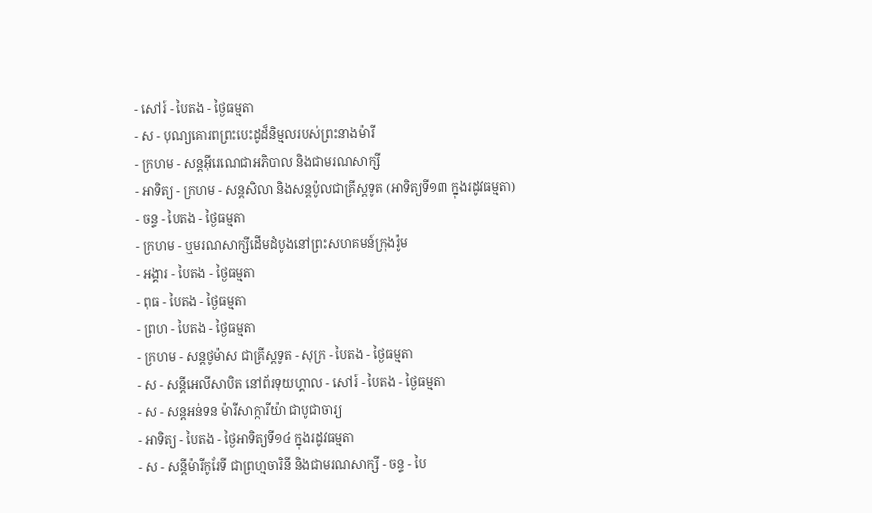- សៅរ៍ - បៃតង - ថ្ងៃធម្មតា
- ស - បុណ្យគោរពព្រះបេះដូដ៏និម្មលរបស់ព្រះនាងម៉ារី
- ក្រហម - សន្ដអ៊ីរេណេជាអភិបាល និងជាមរណសាក្សី
- អាទិត្យ - ក្រហម - សន្ដសិលា និងសន្ដប៉ូលជាគ្រីស្ដទូត (អាទិត្យទី១៣ ក្នុងរដូវធម្មតា)
- ចន្ទ - បៃតង - ថ្ងៃធម្មតា
- ក្រហម - ឬមរណសាក្សីដើមដំបូងនៅព្រះសហគមន៍ក្រុងរ៉ូម
- អង្គារ - បៃតង - ថ្ងៃធម្មតា
- ពុធ - បៃតង - ថ្ងៃធម្មតា
- ព្រហ - បៃតង - ថ្ងៃធម្មតា
- ក្រហម - សន្ដថូម៉ាស ជាគ្រីស្ដទូត - សុក្រ - បៃតង - ថ្ងៃធម្មតា
- ស - សន្ដីអេលីសាបិត នៅព័រទុយហ្គាល - សៅរ៍ - បៃតង - ថ្ងៃធម្មតា
- ស - សន្ដអន់ទន ម៉ារីសាក្ការីយ៉ា ជាបូជាចារ្យ
- អាទិត្យ - បៃតង - ថ្ងៃអាទិត្យទី១៤ ក្នុងរដូវធម្មតា
- ស - សន្ដីម៉ារីកូរែទី ជាព្រហ្មចារិនី និងជាមរណសាក្សី - ចន្ទ - បៃ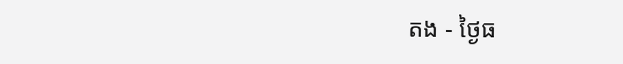តង - ថ្ងៃធ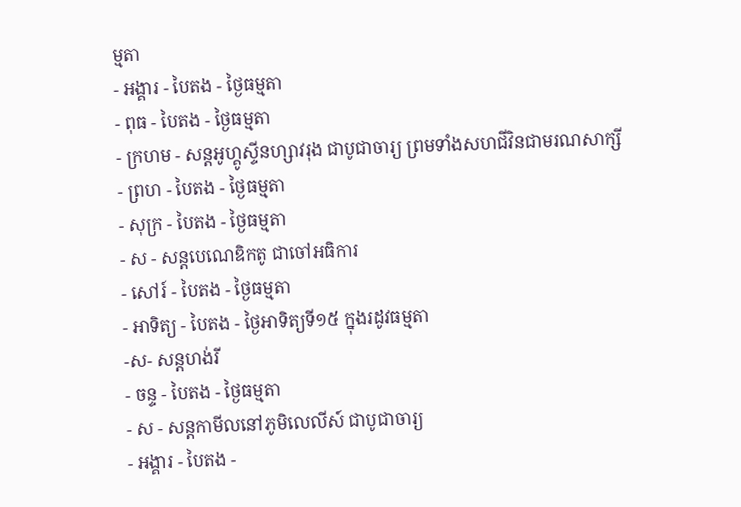ម្មតា
- អង្គារ - បៃតង - ថ្ងៃធម្មតា
- ពុធ - បៃតង - ថ្ងៃធម្មតា
- ក្រហម - សន្ដអូហ្គូស្ទីនហ្សាវរុង ជាបូជាចារ្យ ព្រមទាំងសហជីវិនជាមរណសាក្សី
- ព្រហ - បៃតង - ថ្ងៃធម្មតា
- សុក្រ - បៃតង - ថ្ងៃធម្មតា
- ស - សន្ដបេណេឌិកតូ ជាចៅអធិការ
- សៅរ៍ - បៃតង - ថ្ងៃធម្មតា
- អាទិត្យ - បៃតង - ថ្ងៃអាទិត្យទី១៥ ក្នុងរដូវធម្មតា
-ស- សន្ដហង់រី
- ចន្ទ - បៃតង - ថ្ងៃធម្មតា
- ស - សន្ដកាមីលនៅភូមិលេលីស៍ ជាបូជាចារ្យ
- អង្គារ - បៃតង -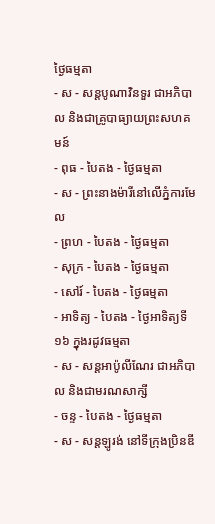ថ្ងៃធម្មតា
- ស - សន្ដបូណាវិនទួរ ជាអភិបាល និងជាគ្រូបាធ្យាយព្រះសហគមន៍
- ពុធ - បៃតង - ថ្ងៃធម្មតា
- ស - ព្រះនាងម៉ារីនៅលើភ្នំការមែល
- ព្រហ - បៃតង - ថ្ងៃធម្មតា
- សុក្រ - បៃតង - ថ្ងៃធម្មតា
- សៅរ៍ - បៃតង - ថ្ងៃធម្មតា
- អាទិត្យ - បៃតង - ថ្ងៃអាទិត្យទី១៦ ក្នុងរដូវធម្មតា
- ស - សន្ដអាប៉ូលីណែរ ជាអភិបាល និងជាមរណសាក្សី
- ចន្ទ - បៃតង - ថ្ងៃធម្មតា
- ស - សន្ដឡូរង់ នៅទីក្រុងប្រិនឌី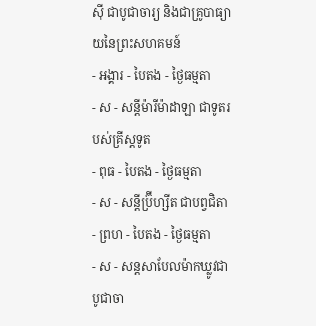ស៊ី ជាបូជាចារ្យ និងជាគ្រូបាធ្យាយនៃព្រះសហគមន៍
- អង្គារ - បៃតង - ថ្ងៃធម្មតា
- ស - សន្ដីម៉ារីម៉ាដាឡា ជាទូតរបស់គ្រីស្ដទូត
- ពុធ - បៃតង - ថ្ងៃធម្មតា
- ស - សន្ដីប្រ៊ីហ្សីត ជាបព្វជិតា
- ព្រហ - បៃតង - ថ្ងៃធម្មតា
- ស - សន្ដសាបែលម៉ាកឃ្លូវជាបូជាចា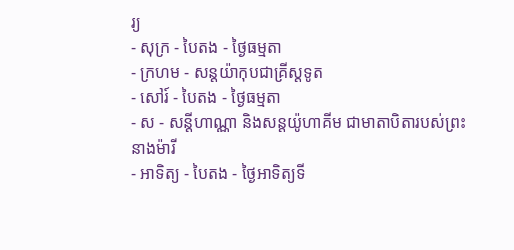រ្យ
- សុក្រ - បៃតង - ថ្ងៃធម្មតា
- ក្រហម - សន្ដយ៉ាកុបជាគ្រីស្ដទូត
- សៅរ៍ - បៃតង - ថ្ងៃធម្មតា
- ស - សន្ដីហាណ្ណា និងសន្ដយ៉ូហាគីម ជាមាតាបិតារបស់ព្រះនាងម៉ារី
- អាទិត្យ - បៃតង - ថ្ងៃអាទិត្យទី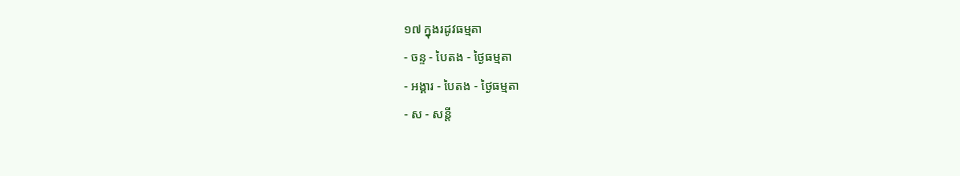១៧ ក្នុងរដូវធម្មតា
- ចន្ទ - បៃតង - ថ្ងៃធម្មតា
- អង្គារ - បៃតង - ថ្ងៃធម្មតា
- ស - សន្ដី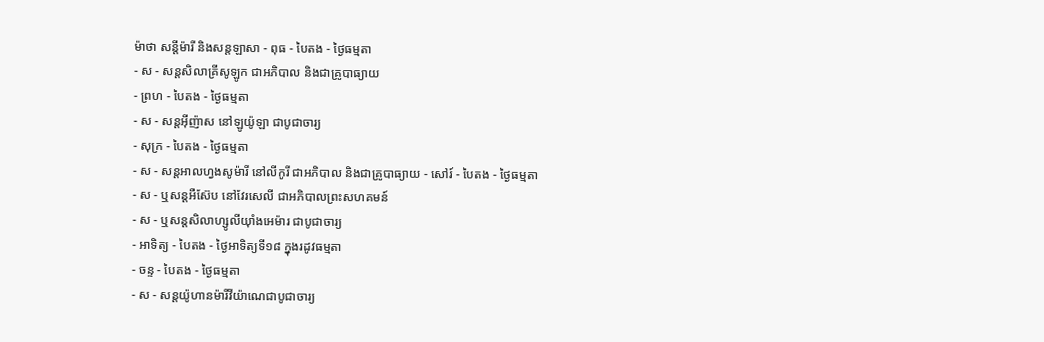ម៉ាថា សន្ដីម៉ារី និងសន្ដឡាសា - ពុធ - បៃតង - ថ្ងៃធម្មតា
- ស - សន្ដសិលាគ្រីសូឡូក ជាអភិបាល និងជាគ្រូបាធ្យាយ
- ព្រហ - បៃតង - ថ្ងៃធម្មតា
- ស - សន្ដអ៊ីញ៉ាស នៅឡូយ៉ូឡា ជាបូជាចារ្យ
- សុក្រ - បៃតង - ថ្ងៃធម្មតា
- ស - សន្ដអាលហ្វងសូម៉ារី នៅលីកូរី ជាអភិបាល និងជាគ្រូបាធ្យាយ - សៅរ៍ - បៃតង - ថ្ងៃធម្មតា
- ស - ឬសន្ដអឺស៊ែប នៅវែរសេលី ជាអភិបាលព្រះសហគមន៍
- ស - ឬសន្ដសិលាហ្សូលីយ៉ាំងអេម៉ារ ជាបូជាចារ្យ
- អាទិត្យ - បៃតង - ថ្ងៃអាទិត្យទី១៨ ក្នុងរដូវធម្មតា
- ចន្ទ - បៃតង - ថ្ងៃធម្មតា
- ស - សន្ដយ៉ូហានម៉ារីវីយ៉ាណេជាបូជាចារ្យ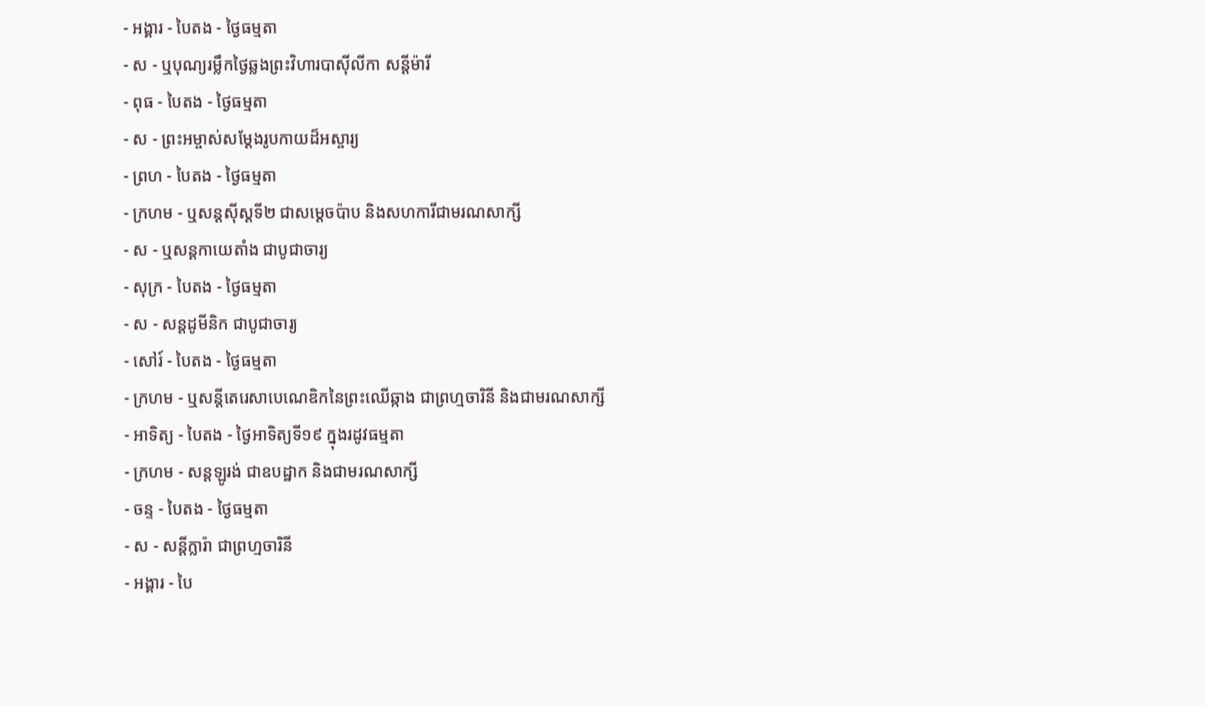- អង្គារ - បៃតង - ថ្ងៃធម្មតា
- ស - ឬបុណ្យរម្លឹកថ្ងៃឆ្លងព្រះវិហារបាស៊ីលីកា សន្ដីម៉ារី
- ពុធ - បៃតង - ថ្ងៃធម្មតា
- ស - ព្រះអម្ចាស់សម្ដែងរូបកាយដ៏អស្ចារ្យ
- ព្រហ - បៃតង - ថ្ងៃធម្មតា
- ក្រហម - ឬសន្ដស៊ីស្ដទី២ ជាសម្ដេចប៉ាប និងសហការីជាមរណសាក្សី
- ស - ឬសន្ដកាយេតាំង ជាបូជាចារ្យ
- សុក្រ - បៃតង - ថ្ងៃធម្មតា
- ស - សន្ដដូមីនិក ជាបូជាចារ្យ
- សៅរ៍ - បៃតង - ថ្ងៃធម្មតា
- ក្រហម - ឬសន្ដីតេរេសាបេណេឌិកនៃព្រះឈើឆ្កាង ជាព្រហ្មចារិនី និងជាមរណសាក្សី
- អាទិត្យ - បៃតង - ថ្ងៃអាទិត្យទី១៩ ក្នុងរដូវធម្មតា
- ក្រហម - សន្ដឡូរង់ ជាឧបដ្ឋាក និងជាមរណសាក្សី
- ចន្ទ - បៃតង - ថ្ងៃធម្មតា
- ស - សន្ដីក្លារ៉ា ជាព្រហ្មចារិនី
- អង្គារ - បៃ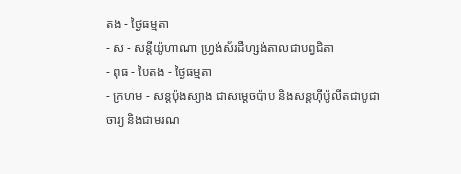តង - ថ្ងៃធម្មតា
- ស - សន្ដីយ៉ូហាណា ហ្វ្រង់ស័រដឺហ្សង់តាលជាបព្វជិតា
- ពុធ - បៃតង - ថ្ងៃធម្មតា
- ក្រហម - សន្ដប៉ុងស្យាង ជាសម្ដេចប៉ាប និងសន្ដហ៊ីប៉ូលីតជាបូជាចារ្យ និងជាមរណ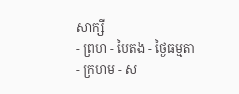សាក្សី
- ព្រហ - បៃតង - ថ្ងៃធម្មតា
- ក្រហម - ស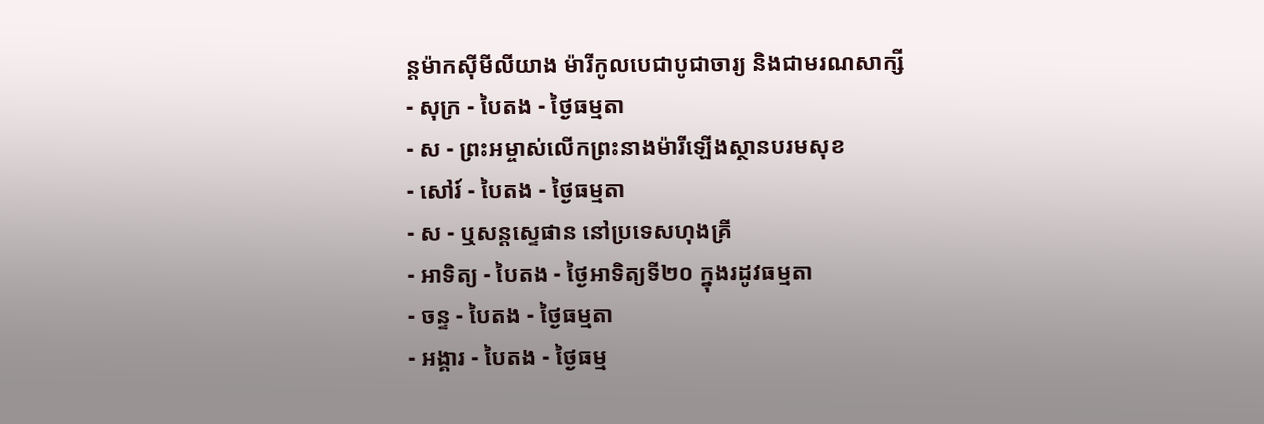ន្ដម៉ាកស៊ីមីលីយាង ម៉ារីកូលបេជាបូជាចារ្យ និងជាមរណសាក្សី
- សុក្រ - បៃតង - ថ្ងៃធម្មតា
- ស - ព្រះអម្ចាស់លើកព្រះនាងម៉ារីឡើងស្ថានបរមសុខ
- សៅរ៍ - បៃតង - ថ្ងៃធម្មតា
- ស - ឬសន្ដស្ទេផាន នៅប្រទេសហុងគ្រី
- អាទិត្យ - បៃតង - ថ្ងៃអាទិត្យទី២០ ក្នុងរដូវធម្មតា
- ចន្ទ - បៃតង - ថ្ងៃធម្មតា
- អង្គារ - បៃតង - ថ្ងៃធម្ម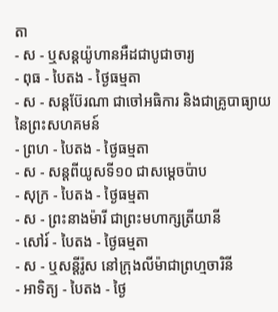តា
- ស - ឬសន្ដយ៉ូហានអឺដជាបូជាចារ្យ
- ពុធ - បៃតង - ថ្ងៃធម្មតា
- ស - សន្ដប៊ែរណា ជាចៅអធិការ និងជាគ្រូបាធ្យាយនៃព្រះសហគមន៍
- ព្រហ - បៃតង - ថ្ងៃធម្មតា
- ស - សន្ដពីយូសទី១០ ជាសម្ដេចប៉ាប
- សុក្រ - បៃតង - ថ្ងៃធម្មតា
- ស - ព្រះនាងម៉ារី ជាព្រះមហាក្សត្រីយានី
- សៅរ៍ - បៃតង - ថ្ងៃធម្មតា
- ស - ឬសន្ដីរ៉ូស នៅក្រុងលីម៉ាជាព្រហ្មចារិនី
- អាទិត្យ - បៃតង - ថ្ងៃ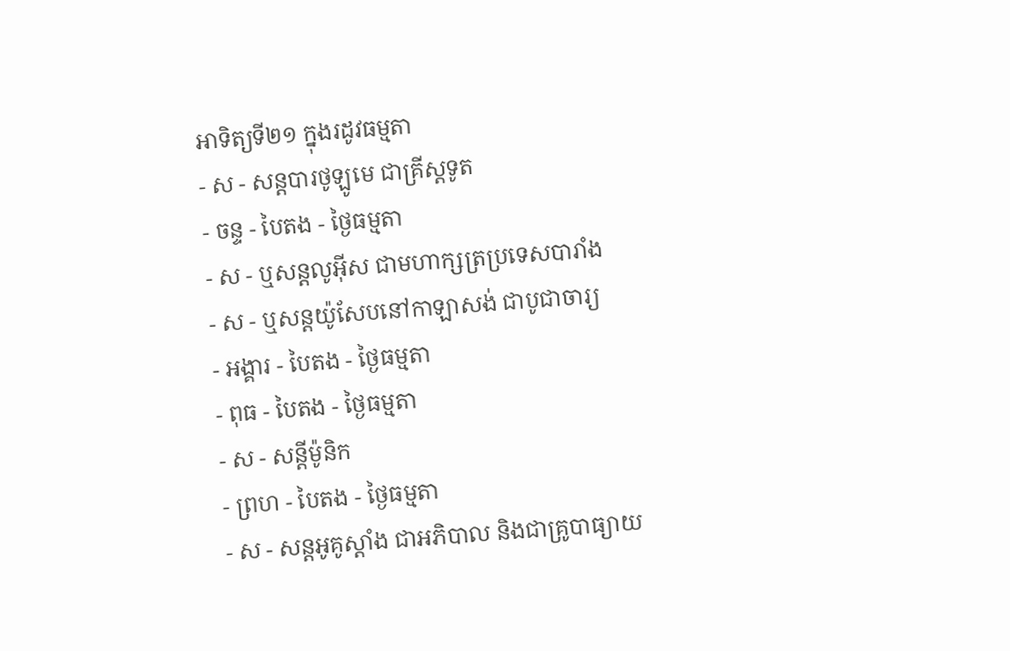អាទិត្យទី២១ ក្នុងរដូវធម្មតា
- ស - សន្ដបារថូឡូមេ ជាគ្រីស្ដទូត
- ចន្ទ - បៃតង - ថ្ងៃធម្មតា
- ស - ឬសន្ដលូអ៊ីស ជាមហាក្សត្រប្រទេសបារាំង
- ស - ឬសន្ដយ៉ូសែបនៅកាឡាសង់ ជាបូជាចារ្យ
- អង្គារ - បៃតង - ថ្ងៃធម្មតា
- ពុធ - បៃតង - ថ្ងៃធម្មតា
- ស - សន្ដីម៉ូនិក
- ព្រហ - បៃតង - ថ្ងៃធម្មតា
- ស - សន្ដអូគូស្ដាំង ជាអភិបាល និងជាគ្រូបាធ្យាយ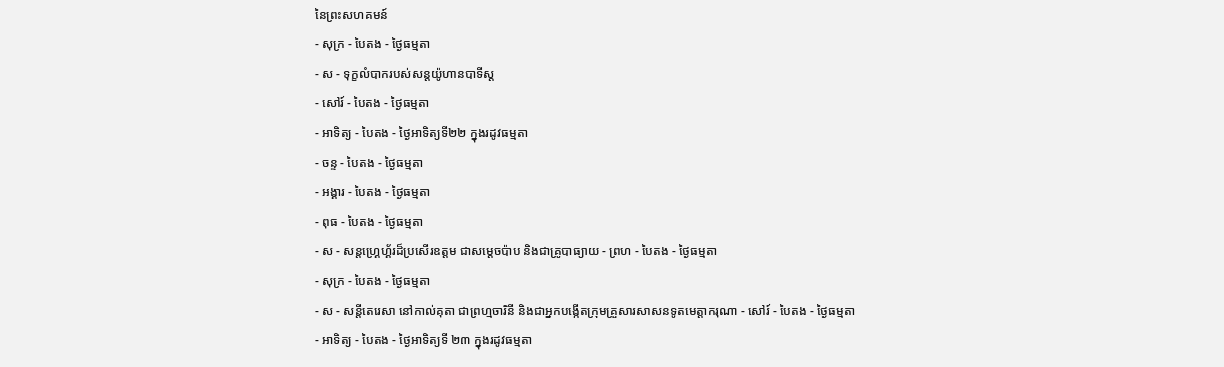នៃព្រះសហគមន៍
- សុក្រ - បៃតង - ថ្ងៃធម្មតា
- ស - ទុក្ខលំបាករបស់សន្ដយ៉ូហានបាទីស្ដ
- សៅរ៍ - បៃតង - ថ្ងៃធម្មតា
- អាទិត្យ - បៃតង - ថ្ងៃអាទិត្យទី២២ ក្នុងរដូវធម្មតា
- ចន្ទ - បៃតង - ថ្ងៃធម្មតា
- អង្គារ - បៃតង - ថ្ងៃធម្មតា
- ពុធ - បៃតង - ថ្ងៃធម្មតា
- ស - សន្ដហ្គ្រេហ្គ័រដ៏ប្រសើរឧត្ដម ជាសម្ដេចប៉ាប និងជាគ្រូបាធ្យាយ - ព្រហ - បៃតង - ថ្ងៃធម្មតា
- សុក្រ - បៃតង - ថ្ងៃធម្មតា
- ស - សន្ដីតេរេសា នៅកាល់គុតា ជាព្រហ្មចារិនី និងជាអ្នកបង្កើតក្រុមគ្រួសារសាសនទូតមេត្ដាករុណា - សៅរ៍ - បៃតង - ថ្ងៃធម្មតា
- អាទិត្យ - បៃតង - ថ្ងៃអាទិត្យទី ២៣ ក្នុងរដូវធម្មតា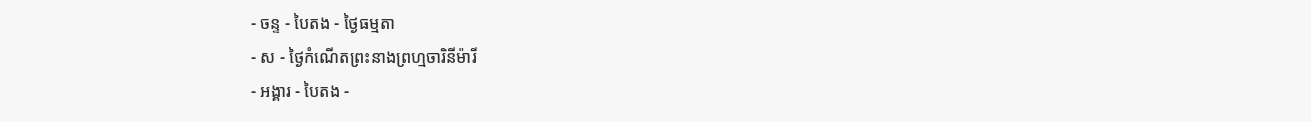- ចន្ទ - បៃតង - ថ្ងៃធម្មតា
- ស - ថ្ងៃកំណើតព្រះនាងព្រហ្មចារិនីម៉ារី
- អង្គារ - បៃតង -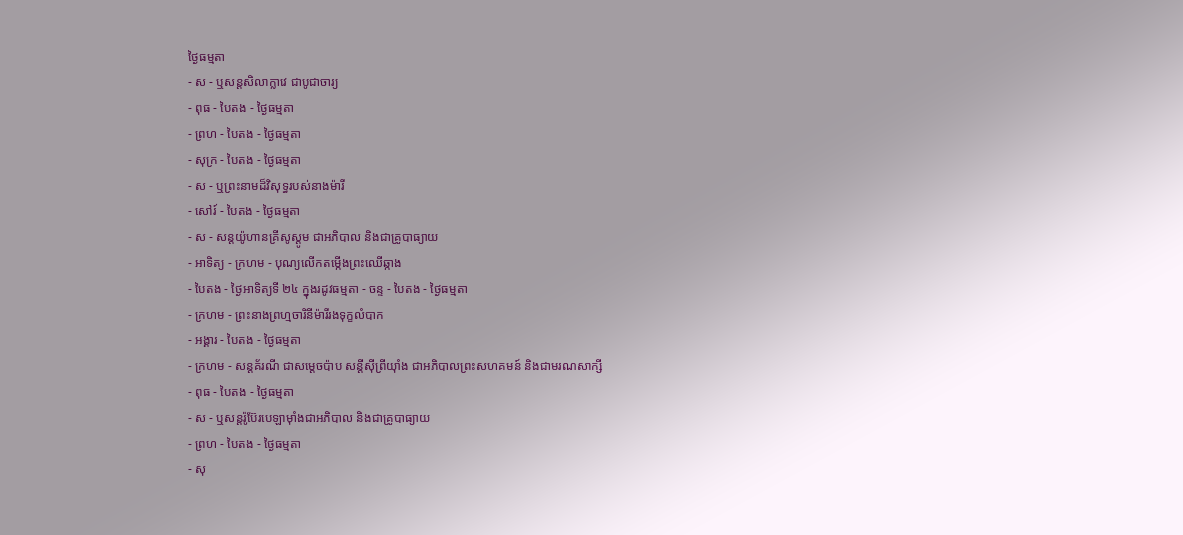ថ្ងៃធម្មតា
- ស - ឬសន្ដសិលាក្លាវេ ជាបូជាចារ្យ
- ពុធ - បៃតង - ថ្ងៃធម្មតា
- ព្រហ - បៃតង - ថ្ងៃធម្មតា
- សុក្រ - បៃតង - ថ្ងៃធម្មតា
- ស - ឬព្រះនាមដ៏វិសុទ្ធរបស់នាងម៉ារី
- សៅរ៍ - បៃតង - ថ្ងៃធម្មតា
- ស - សន្ដយ៉ូហានគ្រីសូស្ដូម ជាអភិបាល និងជាគ្រូបាធ្យាយ
- អាទិត្យ - ក្រហម - បុណ្យលើកតម្កើងព្រះឈើឆ្កាង
- បៃតង - ថ្ងៃអាទិត្យទី ២៤ ក្នុងរដូវធម្មតា - ចន្ទ - បៃតង - ថ្ងៃធម្មតា
- ក្រហម - ព្រះនាងព្រហ្មចារិនីម៉ារីរងទុក្ខលំបាក
- អង្គារ - បៃតង - ថ្ងៃធម្មតា
- ក្រហម - សន្ដគ័រណី ជាសម្ដេចប៉ាប សន្ដីស៊ីព្រីយ៉ាំង ជាអភិបាលព្រះសហគមន៍ និងជាមរណសាក្សី
- ពុធ - បៃតង - ថ្ងៃធម្មតា
- ស - ឬសន្ដរ៉ូប៊ែរបេឡាម៉ាំងជាអភិបាល និងជាគ្រូបាធ្យាយ
- ព្រហ - បៃតង - ថ្ងៃធម្មតា
- សុ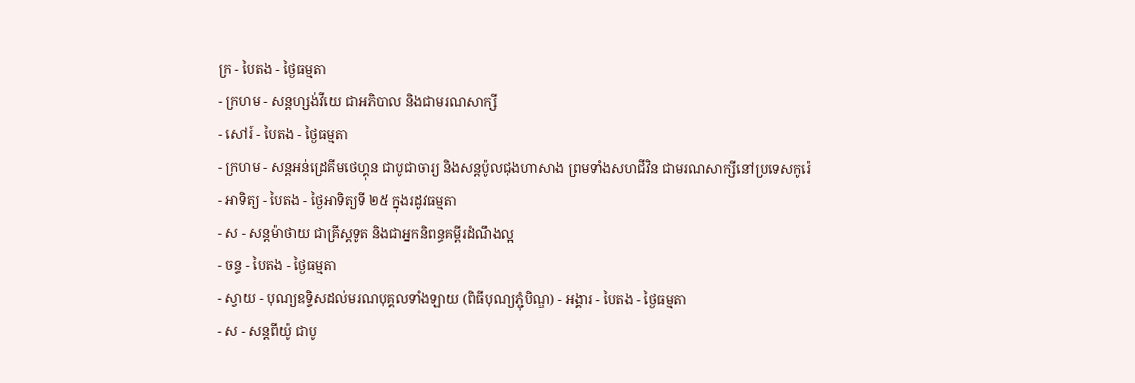ក្រ - បៃតង - ថ្ងៃធម្មតា
- ក្រហម - សន្ដហ្សង់វីយេ ជាអភិបាល និងជាមរណសាក្សី
- សៅរ៍ - បៃតង - ថ្ងៃធម្មតា
- ក្រហម - សន្ដអន់ដ្រេគីមថេហ្គុន ជាបូជាចារ្យ និងសន្ដប៉ូលជុងហាសាង ព្រមទាំងសហជីវិន ជាមរណសាក្សីនៅប្រទេសកូរ៉េ
- អាទិត្យ - បៃតង - ថ្ងៃអាទិត្យទី ២៥ ក្នុងរដូវធម្មតា
- ស - សន្ដម៉ាថាយ ជាគ្រីស្ដទូត និងជាអ្នកនិពន្ធគម្ពីរដំណឹងល្អ
- ចន្ទ - បៃតង - ថ្ងៃធម្មតា
- ស្វាយ - បុណ្យឧទ្ទិសដល់មរណបុគ្គលទាំងឡាយ (ពិធីបុណ្យភ្ជុំបិណ្ឌ) - អង្គារ - បៃតង - ថ្ងៃធម្មតា
- ស - សន្ដពីយ៉ូ ជាបូ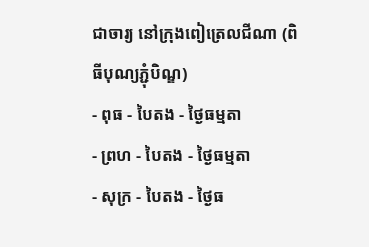ជាចារ្យ នៅក្រុងពៀត្រេលជីណា (ពិធីបុណ្យភ្ជុំបិណ្ឌ)
- ពុធ - បៃតង - ថ្ងៃធម្មតា
- ព្រហ - បៃតង - ថ្ងៃធម្មតា
- សុក្រ - បៃតង - ថ្ងៃធ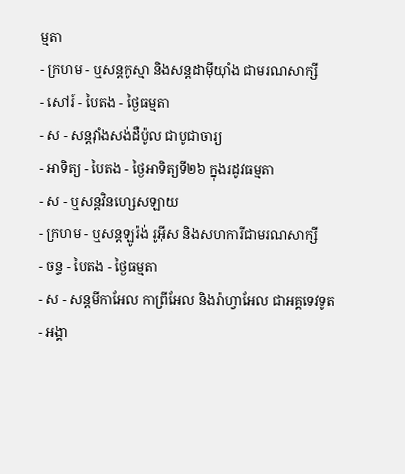ម្មតា
- ក្រហម - ឬសន្ដកូស្មា និងសន្ដដាម៉ីយ៉ាំង ជាមរណសាក្សី
- សៅរ៍ - បៃតង - ថ្ងៃធម្មតា
- ស - សន្ដវ៉ាំងសង់ដឺប៉ូល ជាបូជាចារ្យ
- អាទិត្យ - បៃតង - ថ្ងៃអាទិត្យទី២៦ ក្នុងរដូវធម្មតា
- ស - ឬសន្ដវិនហ្សេសឡាយ
- ក្រហម - ឬសន្ដឡូរ៉ង់ រូអ៊ីស និងសហការីជាមរណសាក្សី
- ចន្ទ - បៃតង - ថ្ងៃធម្មតា
- ស - សន្ដមីកាអែល កាព្រីអែល និងរ៉ាហ្វាអែល ជាអគ្គទេវទូត
- អង្គា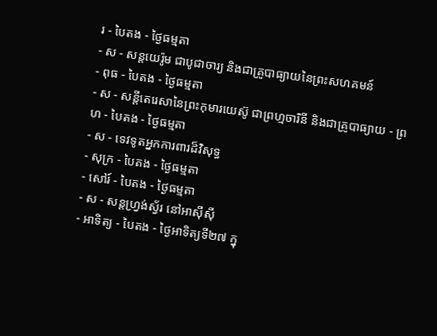រ - បៃតង - ថ្ងៃធម្មតា
- ស - សន្ដយេរ៉ូម ជាបូជាចារ្យ និងជាគ្រូបាធ្យាយនៃព្រះសហគមន៍
- ពុធ - បៃតង - ថ្ងៃធម្មតា
- ស - សន្ដីតេរេសានៃព្រះកុមារយេស៊ូ ជាព្រហ្មចារិនី និងជាគ្រូបាធ្យាយ - ព្រហ - បៃតង - ថ្ងៃធម្មតា
- ស - ទេវទូតអ្នកការពារដ៏វិសុទ្ធ
- សុក្រ - បៃតង - ថ្ងៃធម្មតា
- សៅរ៍ - បៃតង - ថ្ងៃធម្មតា
- ស - សន្ដហ្វ្រង់ស្វ័រ នៅអាស៊ីស៊ី
- អាទិត្យ - បៃតង - ថ្ងៃអាទិត្យទី២៧ ក្នុ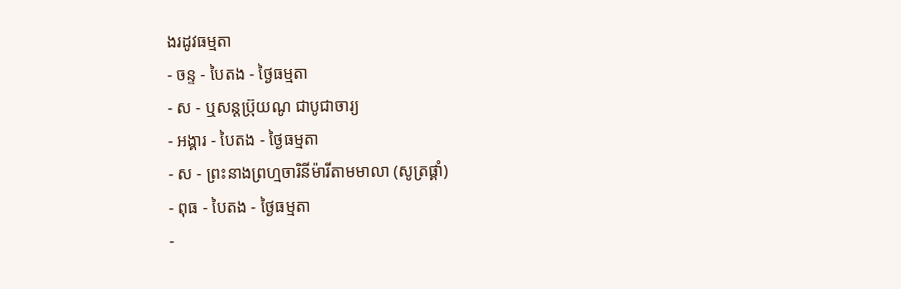ងរដូវធម្មតា
- ចន្ទ - បៃតង - ថ្ងៃធម្មតា
- ស - ឬសន្ដប្រ៊ុយណូ ជាបូជាចារ្យ
- អង្គារ - បៃតង - ថ្ងៃធម្មតា
- ស - ព្រះនាងព្រហ្មចារិនីម៉ារីតាមមាលា (សូត្រផ្គាំ)
- ពុធ - បៃតង - ថ្ងៃធម្មតា
-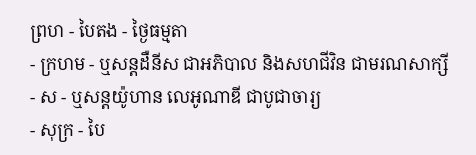ព្រហ - បៃតង - ថ្ងៃធម្មតា
- ក្រហម - ឬសន្ដដឺនីស ជាអភិបាល និងសហជីវិន ជាមរណសាក្សី
- ស - ឬសន្ដយ៉ូហាន លេអូណាឌី ជាបូជាចារ្យ
- សុក្រ - បៃ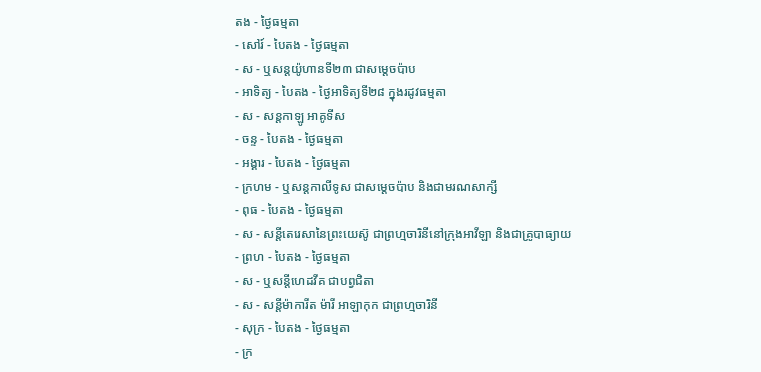តង - ថ្ងៃធម្មតា
- សៅរ៍ - បៃតង - ថ្ងៃធម្មតា
- ស - ឬសន្ដយ៉ូហានទី២៣ ជាសម្ដេចប៉ាប
- អាទិត្យ - បៃតង - ថ្ងៃអាទិត្យទី២៨ ក្នុងរដូវធម្មតា
- ស - សន្ដកាឡូ អាគូទីស
- ចន្ទ - បៃតង - ថ្ងៃធម្មតា
- អង្គារ - បៃតង - ថ្ងៃធម្មតា
- ក្រហម - ឬសន្ដកាលីទូស ជាសម្ដេចប៉ាប និងជាមរណសាក្សី
- ពុធ - បៃតង - ថ្ងៃធម្មតា
- ស - សន្ដីតេរេសានៃព្រះយេស៊ូ ជាព្រហ្មចារិនីនៅក្រុងអាវីឡា និងជាគ្រូបាធ្យាយ
- ព្រហ - បៃតង - ថ្ងៃធម្មតា
- ស - ឬសន្ដីហេដវីគ ជាបព្វជិតា
- ស - សន្ដីម៉ាការីត ម៉ារី អាឡាកុក ជាព្រហ្មចារិនី
- សុក្រ - បៃតង - ថ្ងៃធម្មតា
- ក្រ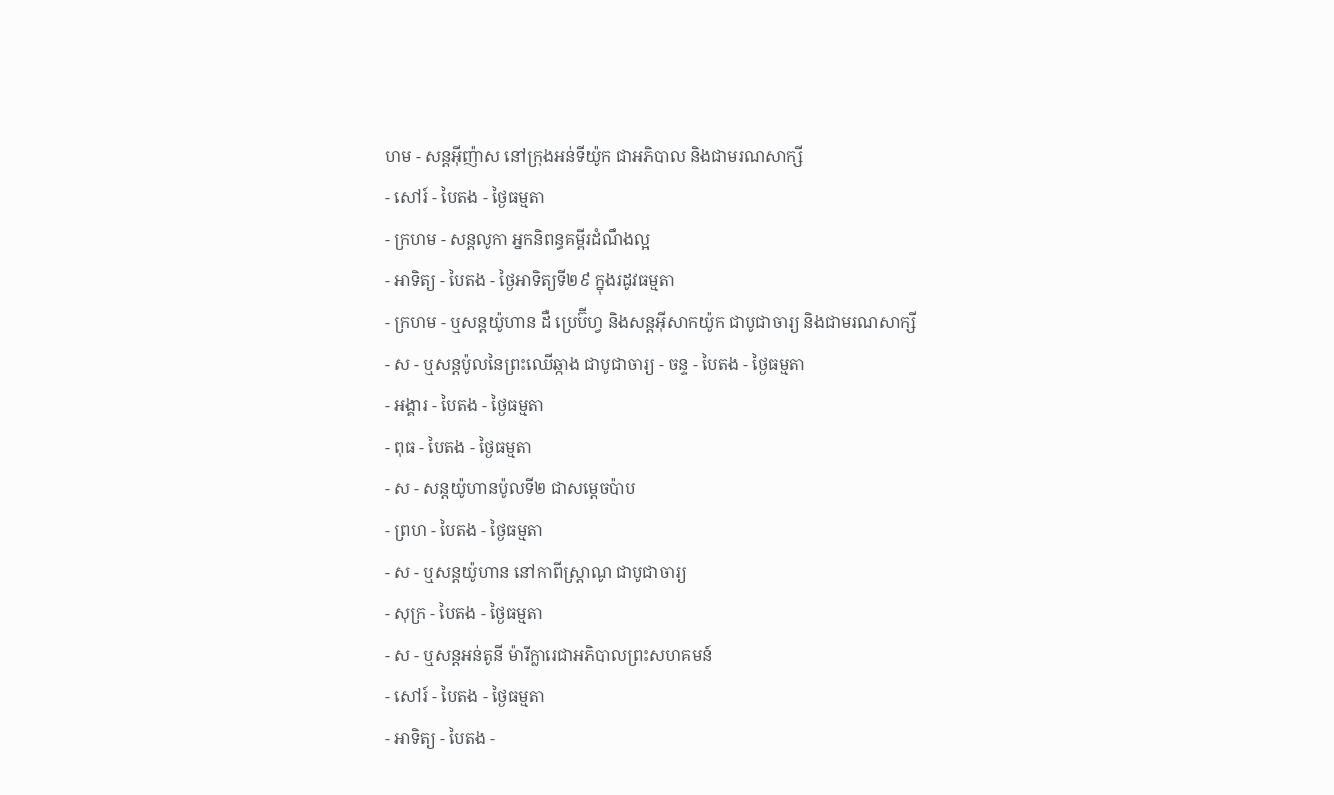ហម - សន្ដអ៊ីញ៉ាស នៅក្រុងអន់ទីយ៉ូក ជាអភិបាល និងជាមរណសាក្សី
- សៅរ៍ - បៃតង - ថ្ងៃធម្មតា
- ក្រហម - សន្ដលូកា អ្នកនិពន្ធគម្ពីរដំណឹងល្អ
- អាទិត្យ - បៃតង - ថ្ងៃអាទិត្យទី២៩ ក្នុងរដូវធម្មតា
- ក្រហម - ឬសន្ដយ៉ូហាន ដឺ ប្រេប៊ីហ្វ និងសន្ដអ៊ីសាកយ៉ូក ជាបូជាចារ្យ និងជាមរណសាក្សី
- ស - ឬសន្ដប៉ូលនៃព្រះឈើឆ្កាង ជាបូជាចារ្យ - ចន្ទ - បៃតង - ថ្ងៃធម្មតា
- អង្គារ - បៃតង - ថ្ងៃធម្មតា
- ពុធ - បៃតង - ថ្ងៃធម្មតា
- ស - សន្ដយ៉ូហានប៉ូលទី២ ជាសម្ដេចប៉ាប
- ព្រហ - បៃតង - ថ្ងៃធម្មតា
- ស - ឬសន្ដយ៉ូហាន នៅកាពីស្រ្ដាណូ ជាបូជាចារ្យ
- សុក្រ - បៃតង - ថ្ងៃធម្មតា
- ស - ឬសន្ដអន់តូនី ម៉ារីក្លារេជាអភិបាលព្រះសហគមន៍
- សៅរ៍ - បៃតង - ថ្ងៃធម្មតា
- អាទិត្យ - បៃតង -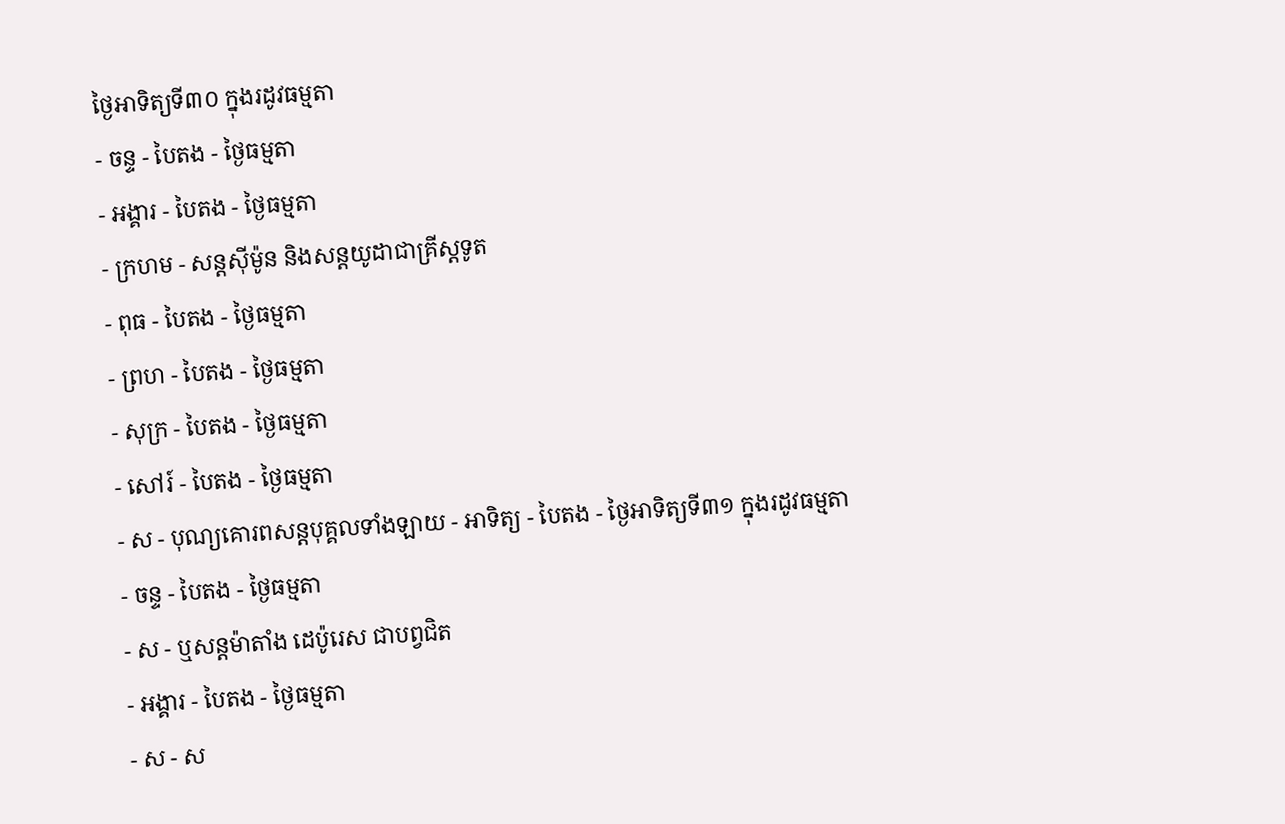ថ្ងៃអាទិត្យទី៣០ ក្នុងរដូវធម្មតា
- ចន្ទ - បៃតង - ថ្ងៃធម្មតា
- អង្គារ - បៃតង - ថ្ងៃធម្មតា
- ក្រហម - សន្ដស៊ីម៉ូន និងសន្ដយូដាជាគ្រីស្ដទូត
- ពុធ - បៃតង - ថ្ងៃធម្មតា
- ព្រហ - បៃតង - ថ្ងៃធម្មតា
- សុក្រ - បៃតង - ថ្ងៃធម្មតា
- សៅរ៍ - បៃតង - ថ្ងៃធម្មតា
- ស - បុណ្យគោរពសន្ដបុគ្គលទាំងឡាយ - អាទិត្យ - បៃតង - ថ្ងៃអាទិត្យទី៣១ ក្នុងរដូវធម្មតា
- ចន្ទ - បៃតង - ថ្ងៃធម្មតា
- ស - ឬសន្ដម៉ាតាំង ដេប៉ូរេស ជាបព្វជិត
- អង្គារ - បៃតង - ថ្ងៃធម្មតា
- ស - ស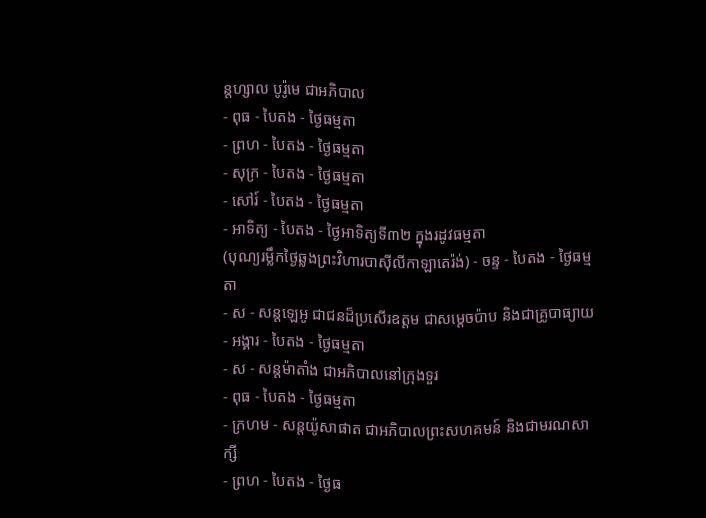ន្ដហ្សាល បូរ៉ូមេ ជាអភិបាល
- ពុធ - បៃតង - ថ្ងៃធម្មតា
- ព្រហ - បៃតង - ថ្ងៃធម្មតា
- សុក្រ - បៃតង - ថ្ងៃធម្មតា
- សៅរ៍ - បៃតង - ថ្ងៃធម្មតា
- អាទិត្យ - បៃតង - ថ្ងៃអាទិត្យទី៣២ ក្នុងរដូវធម្មតា
(បុណ្យរម្លឹកថ្ងៃឆ្លងព្រះវិហារបាស៊ីលីកាឡាតេរ៉ង់) - ចន្ទ - បៃតង - ថ្ងៃធម្មតា
- ស - សន្ដឡេអូ ជាជនដ៏ប្រសើរឧត្ដម ជាសម្ដេចប៉ាប និងជាគ្រូបាធ្យាយ
- អង្គារ - បៃតង - ថ្ងៃធម្មតា
- ស - សន្ដម៉ាតាំង ជាអភិបាលនៅក្រុងទួរ
- ពុធ - បៃតង - ថ្ងៃធម្មតា
- ក្រហម - សន្ដយ៉ូសាផាត ជាអភិបាលព្រះសហគមន៍ និងជាមរណសាក្សី
- ព្រហ - បៃតង - ថ្ងៃធ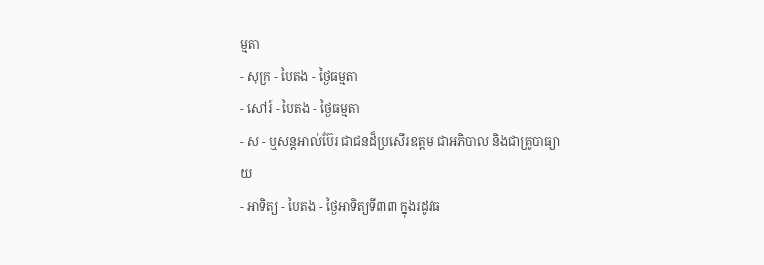ម្មតា
- សុក្រ - បៃតង - ថ្ងៃធម្មតា
- សៅរ៍ - បៃតង - ថ្ងៃធម្មតា
- ស - ឬសន្ដអាល់ប៊ែរ ជាជនដ៏ប្រសើរឧត្ដម ជាអភិបាល និងជាគ្រូបាធ្យាយ
- អាទិត្យ - បៃតង - ថ្ងៃអាទិត្យទី៣៣ ក្នុងរដូវធ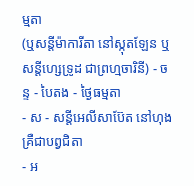ម្មតា
(ឬសន្ដីម៉ាការីតា នៅស្កុតឡែន ឬសន្ដីហ្សេទ្រូដ ជាព្រហ្មចារិនី) - ចន្ទ - បៃតង - ថ្ងៃធម្មតា
- ស - សន្ដីអេលីសាប៊ែត នៅហុងគ្រឺជាបព្វជិតា
- អ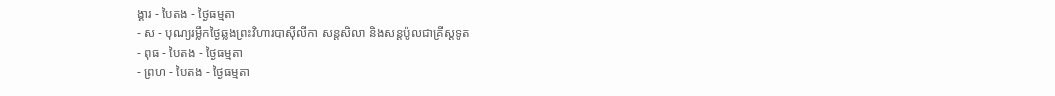ង្គារ - បៃតង - ថ្ងៃធម្មតា
- ស - បុណ្យរម្លឹកថ្ងៃឆ្លងព្រះវិហារបាស៊ីលីកា សន្ដសិលា និងសន្ដប៉ូលជាគ្រីស្ដទូត
- ពុធ - បៃតង - ថ្ងៃធម្មតា
- ព្រហ - បៃតង - ថ្ងៃធម្មតា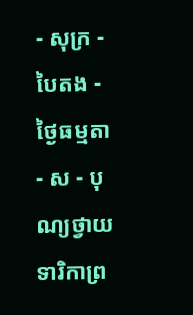- សុក្រ - បៃតង - ថ្ងៃធម្មតា
- ស - បុណ្យថ្វាយទារិកាព្រ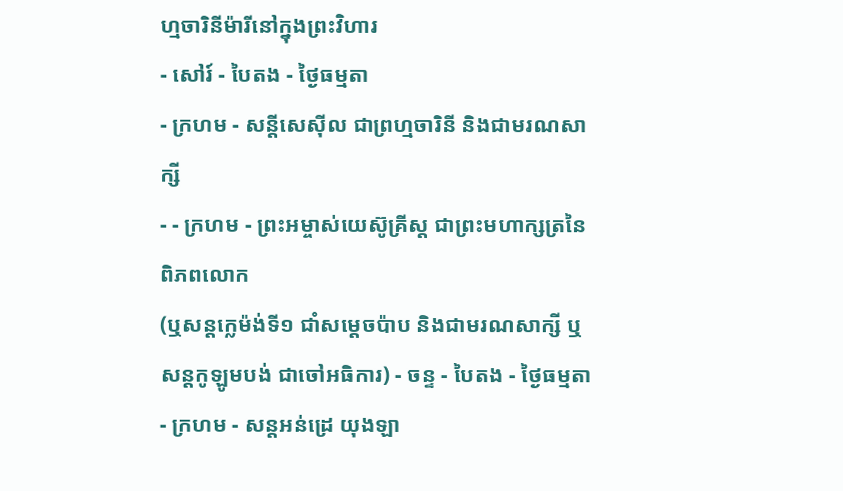ហ្មចារិនីម៉ារីនៅក្នុងព្រះវិហារ
- សៅរ៍ - បៃតង - ថ្ងៃធម្មតា
- ក្រហម - សន្ដីសេស៊ីល ជាព្រហ្មចារិនី និងជាមរណសាក្សី
- - ក្រហម - ព្រះអម្ចាស់យេស៊ូគ្រីស្ដ ជាព្រះមហាក្សត្រនៃពិភពលោក
(ឬសន្ដក្លេម៉ង់ទី១ ជាំសម្ដេចប៉ាប និងជាមរណសាក្សី ឬសន្ដកូឡូមបង់ ជាចៅអធិការ) - ចន្ទ - បៃតង - ថ្ងៃធម្មតា
- ក្រហម - សន្ដអន់ដ្រេ យុងឡា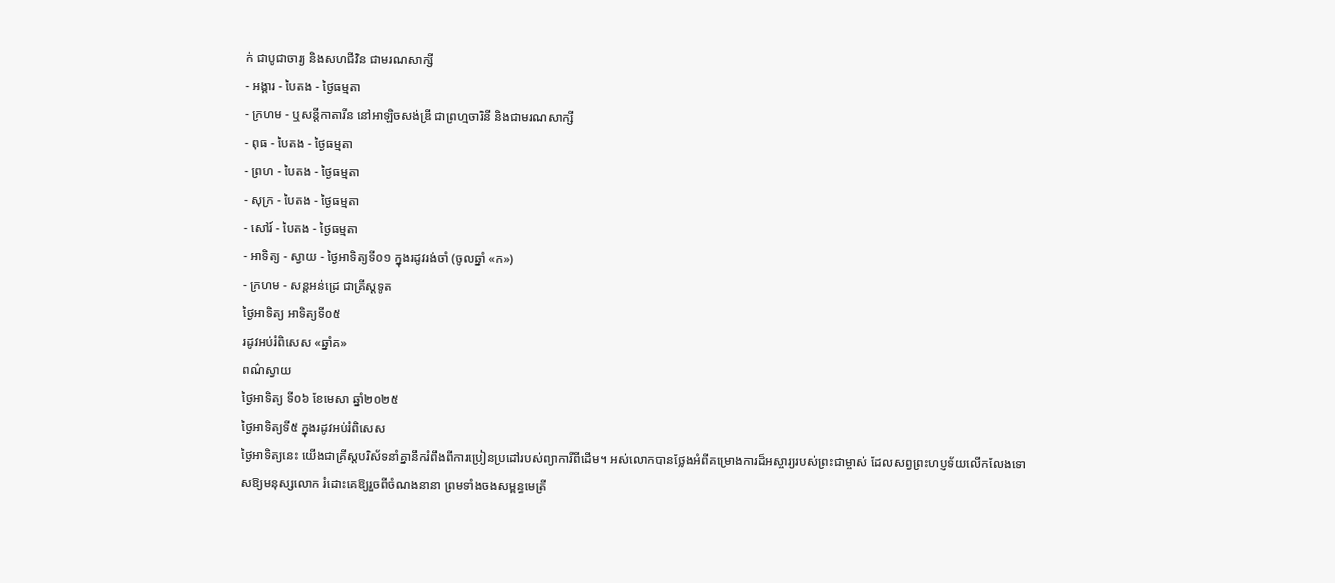ក់ ជាបូជាចារ្យ និងសហជីវិន ជាមរណសាក្សី
- អង្គារ - បៃតង - ថ្ងៃធម្មតា
- ក្រហម - ឬសន្ដីកាតារីន នៅអាឡិចសង់ឌ្រី ជាព្រហ្មចារិនី និងជាមរណសាក្សី
- ពុធ - បៃតង - ថ្ងៃធម្មតា
- ព្រហ - បៃតង - ថ្ងៃធម្មតា
- សុក្រ - បៃតង - ថ្ងៃធម្មតា
- សៅរ៍ - បៃតង - ថ្ងៃធម្មតា
- អាទិត្យ - ស្វាយ - ថ្ងៃអាទិត្យទី០១ ក្នុងរដូវរង់ចាំ (ចូលឆ្នាំ «ក»)
- ក្រហម - សន្ដអន់ដ្រេ ជាគ្រីស្ដទូត
ថ្ងៃអាទិត្យ អាទិត្យទី០៥
រដូវអប់រំពិសេស «ឆ្នាំគ»
ពណ៌ស្វាយ
ថ្ងៃអាទិត្យ ទី០៦ ខែមេសា ឆ្នាំ២០២៥
ថ្ងៃអាទិត្យទី៥ ក្នុងរដូវអប់រំពិសេស
ថ្ងៃអាទិត្យនេះ យើងជាគ្រីស្តបរិស័ទនាំគ្នានឹករំពឹងពីការប្រៀនប្រដៅរបស់ព្យាការីពីដើម។ អស់លោកបានថ្លែងអំពីគម្រោងការដ៏អស្ចារ្យរបស់ព្រះជាម្ចាស់ ដែលសព្វព្រះហប្ញទ័យលើកលែងទោសឱ្យមនុស្សលោក រំដោះគេឱ្យរួចពីចំណងនានា ព្រមទាំងចងសម្ពន្ធមេត្រី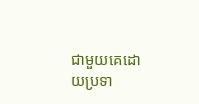ជាមួយគេដោយប្រទា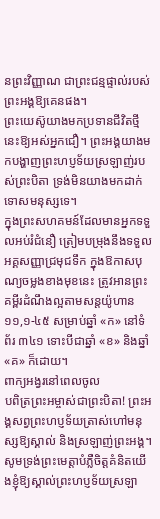នព្រះវិញ្ញាណ ជាព្រះជន្មផ្ទាល់របស់ព្រះអង្គឱ្យគេនផង។
ព្រះយេស៊ូយាងមកប្រទានជីវិតថ្មីនេះឱ្យអស់អ្នកជឿ។ ព្រះអង្គយាងមកបង្ហាញព្រះហប្ញទ័យស្រឡាញ់របស់ព្រះបិតា ទ្រង់មិនយាងមកដាក់ទោសមនុស្សទេ។
ក្នុងព្រះសហគមន៍ដែលមានអ្នកទទួលអប់រំជំនឿ ត្រៀមបម្រុងនឹងទទួលអគ្គសញ្ញាជ្រមុជទឹក ក្នុងឱកាសបុណ្យចម្លងខាងមុខនេះ ត្រូវអានព្រះគម្ពីរដំណឹងល្អតាមសន្តយ៉ូហាន ១១,១-៤៥ សម្រាប់ឆ្នាំ «ក» នៅទំព័រ ៣៤១ ទោះបីជាឆ្នាំ «ខ» និងឆ្នាំ «គ» ក៏ដោយ។
ពាក្យអង្វរនៅពេលចូល
បពិត្រព្រះអម្ចាស់ជាព្រះបិតា! ព្រះអង្គសព្វព្រះហប្ញទ័យត្រាស់ហៅមនុស្សឱ្យស្គាល់ និងស្រឡាញ់ព្រះអង្គ។ សូមទ្រង់ព្រះមេត្តាបំភ្លឺចិត្តគំនិតយើងខ្ញុំឱ្យស្គាល់ព្រះហប្ញទ័យស្រឡា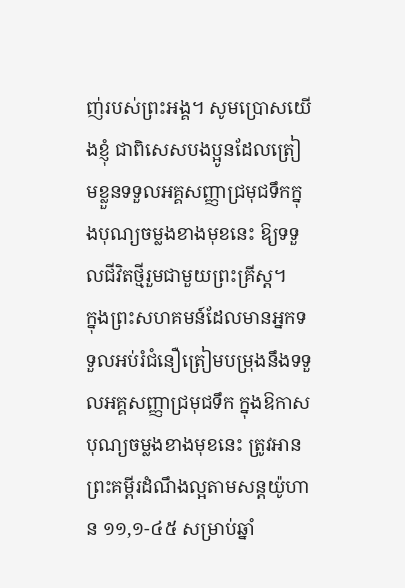ញ់របស់ព្រះអង្គ។ សូមប្រោសយើងខ្ញុំ ជាពិសេសបងប្អូនដែលត្រៀមខ្លួនទទួលអគ្គសញ្ញាជ្រមុជទឹកក្នុងបុណ្យចម្លងខាងមុខនេះ ឱ្យទទួលជីវិតថ្មីរួមជាមួយព្រះគ្រីស្ត។
ក្នុងព្រះសហគមន៍ដែលមានអ្នកទទួលអប់រំជំនឿត្រៀមបម្រុងនឹងទទួលអគ្គសញ្ញាជ្រមុជទឹក ក្នុងឱកាសបុណ្យចម្លងខាងមុខនេះ ត្រូវអានព្រះគម្ពីរដំណឹងល្អតាមសន្តយ៉ូហាន ១១,១-៤៥ សម្រាប់ឆ្នាំ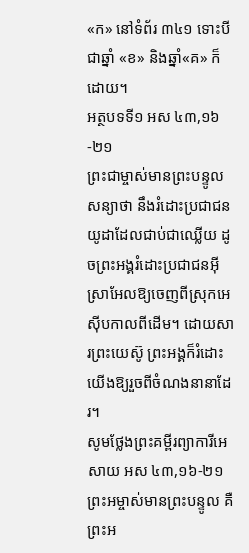«ក» នៅទំព័រ ៣៤១ ទោះបីជាឆ្នាំ «ខ» និងឆ្នាំ«គ» ក៏ដោយ។
អត្ថបទទី១ អស ៤៣,១៦-២១
ព្រះជាម្ចាស់មានព្រះបន្ទូលសន្យាថា នឹងរំដោះប្រជាជនយូដាដែលជាប់ជាឈ្លើយ ដូចព្រះអង្គរំដោះប្រជាជនអ៊ីស្រាអែលឱ្យចេញពីស្រុកអេស៊ីបកាលពីដើម។ ដោយសារព្រះយេស៊ូ ព្រះអង្គក៏រំដោះយើងឱ្យរួចពីចំណងនានាដែរ។
សូមថ្លែងព្រះគម្ពីរព្យាការីអេសាយ អស ៤៣,១៦-២១
ព្រះអម្ចាស់មានព្រះបន្ទូល គឺព្រះអ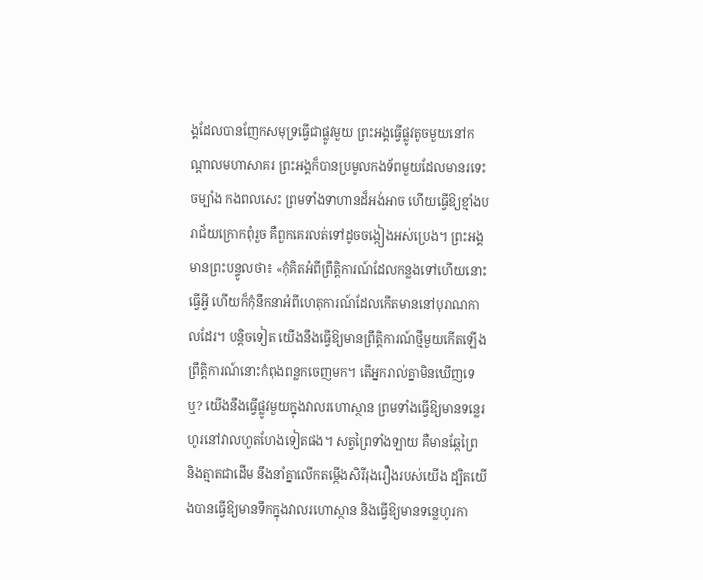ង្គដែលបានញែកសមុទ្រធ្វើជាផ្លូវមួយ ព្រះអង្គធ្វើផ្លូវតូចមួយនៅកណ្តាលមហាសាគរ ព្រះអង្គក៏បានប្រមូលកងទ័ពមួយដែលមានរទេះចម្បាំង កងពលសេះ ព្រមទាំងទាហានដ៏អង់អាច ហើយធ្វើឱ្យខ្មាំងបរាជ័យក្រោកពុំរួច គឺពួកគេរលត់ទៅដូចចង្កៀងអស់ប្រេង។ ព្រះអង្គមានព្រះបន្ទូលថា៖ «កុំគិតអំពីព្រឹត្តិការណ៍ដែលកន្លងទៅហើយនោះធ្វើអ្វី ហើយក៏កុំនឹកនាអំពីហេតុការណ៍ដែលកើតមាននៅបុរាណកាលដែរ។ បន្តិចទៀត យើងនឹងធ្វើឱ្យមានព្រឹត្តិការណ៍ថ្មីមួយកើតឡើង ព្រឹត្តិការណ៍នោះកំពុងពន្លកចេញមក។ តើអ្នករាល់គ្នាមិនឃើញទេឬ? យើងនឹងធ្វើផ្លូវមួយក្នុងវាលរហោស្ថាន ព្រមទាំងធ្វើឱ្យមានទន្លេរហូរនៅវាលហួតហែងទៀតផង។ សត្វព្រៃទាំងឡាយ គឺមានឆ្កែព្រៃ និងត្មាតជាដើម នឹងនាំគ្នាលើកតម្កើងសិរីរុងរឿងរបស់យើង ដ្បិតយើងបានធ្វើឱ្យមានទឹកក្នុងវាលរហោស្ថាន និងធ្វើឱ្យមានទន្លេហូរកា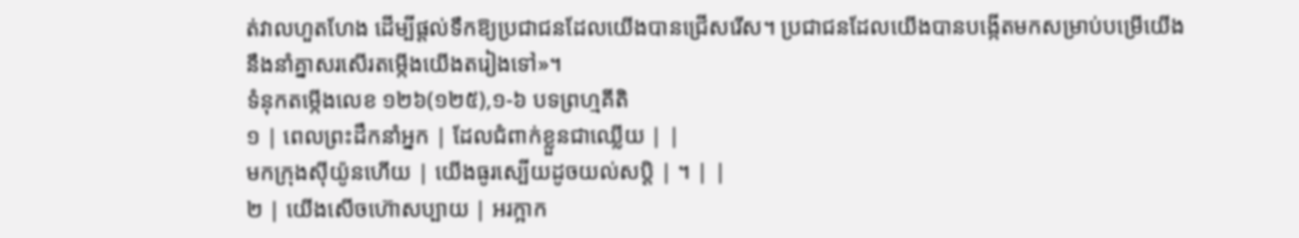ត់វាលហួតហែង ដើម្បីផ្តល់ទឹកឱ្យប្រជាជនដែលយើងបានជ្រើសរើស។ ប្រជាជនដែលយើងបានបង្កើតមកសម្រាប់បម្រើយើង នឹងនាំគ្នាសរសើរតម្កើងយើងតរៀងទៅ»។
ទំនុកតម្កើងលេខ ១២៦(១២៥),១-៦ បទព្រហ្មគីតិ
១ | ពេលព្រះដឹកនាំអ្នក | ដែលជំពាក់ខ្លួនជាឈ្លើយ | |
មកក្រុងស៊ីយ៉ូនហើយ | យើងធូរស្បើយដូចយល់សប្តិ | ។ | |
២ | យើងសើចហ៊ោសប្បាយ | អរក្អាក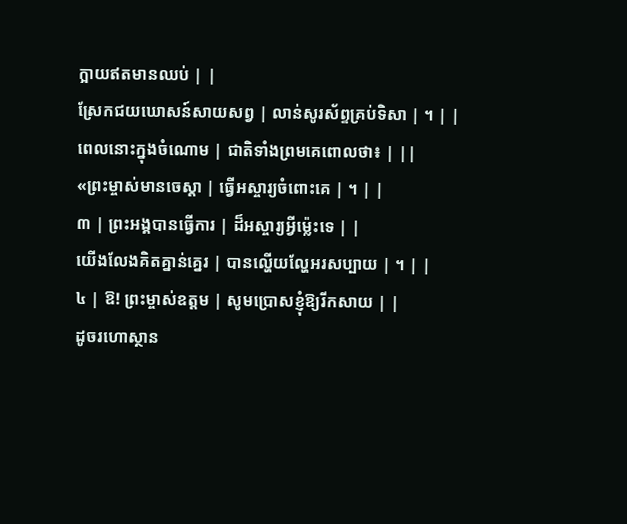ក្អាយឥតមានឈប់ | |
ស្រែកជយឃោសន៍សាយសព្វ | លាន់សូរស័ព្ទគ្រប់ទិសា | ។ | |
ពេលនោះក្នុងចំណោម | ជាតិទាំងព្រមគេពោលថា៖ | ||
«ព្រះម្ចាស់មានចេស្តា | ធ្វើអស្ចារ្យចំពោះគេ | ។ | |
៣ | ព្រះអង្គបានធ្វើការ | ដ៏អស្ចារ្យអ្វីម៉្លេះទេ | |
យើងលែងគិតគ្នាន់គ្នេរ | បានល្ហើយល្ហែអរសប្បាយ | ។ | |
៤ | ឱ! ព្រះម្ចាស់ឧត្តម | សូមប្រោសខ្ញុំឱ្យរីកសាយ | |
ដូចរហោស្ថាន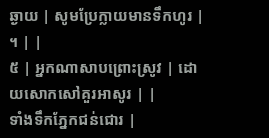ឆ្ងាយ | សូមប្រែក្លាយមានទឹកហូរ | ។ | |
៥ | អ្នកណាសាបព្រោះស្រូវ | ដោយសោកសៅគួរអាសូរ | |
ទាំងទឹកភ្នែកជន់ជោរ |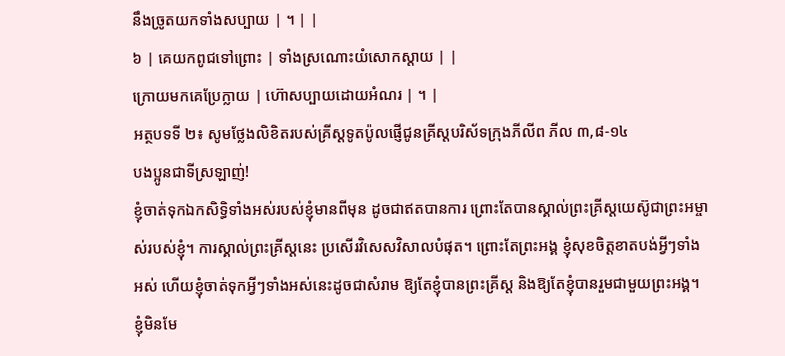នឹងច្រូតយកទាំងសប្បាយ | ។ | |
៦ | គេយកពូជទៅព្រោះ | ទាំងស្រណោះយំសោកស្តាយ | |
ក្រោយមកគេប្រែក្លាយ | ហ៊ោសប្បាយដោយអំណរ | ។ |
អត្ថបទទី ២៖ សូមថ្លែងលិខិតរបស់គ្រីស្ដទូតប៉ូលផ្ញើជូនគ្រីស្តបរិស័ទក្រុងភីលីព ភីល ៣,៨-១៤
បងប្អូនជាទីស្រឡាញ់!
ខ្ញុំចាត់ទុកឯកសិទ្ធិទាំងអស់របស់ខ្ញុំមានពីមុន ដូចជាឥតបានការ ព្រោះតែបានស្គាល់ព្រះគ្រីស្តយេស៊ូជាព្រះអម្ចាស់របស់ខ្ញុំ។ ការស្គាល់ព្រះគ្រីស្តនេះ ប្រសើរវិសេសវិសាលបំផុត។ ព្រោះតែព្រះអង្គ ខ្ញុំសុខចិត្តខាតបង់អ្វីៗទាំងអស់ ហើយខ្ញុំចាត់ទុកអ្វីៗទាំងអស់នេះដូចជាសំរាម ឱ្យតែខ្ញុំបានព្រះគ្រីស្ត និងឱ្យតែខ្ញុំបានរួមជាមួយព្រះអង្គ។ ខ្ញុំមិនមែ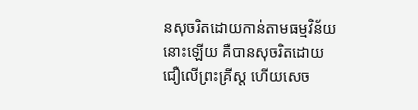នសុចរិតដោយកាន់តាមធម្មវិន័យនោះឡើយ គឺបានសុចរិតដោយជឿលើព្រះគ្រីស្ត ហើយសេច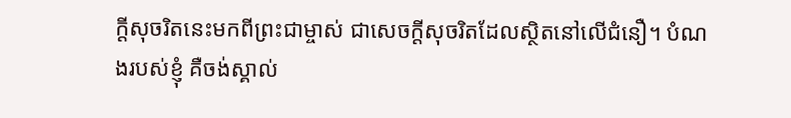ក្តីសុចរិតនេះមកពីព្រះជាម្ចាស់ ជាសេចក្តីសុចរិតដែលស្ថិតនៅលើជំនឿ។ បំណងរបស់ខ្ញុំ គឺចង់ស្គាល់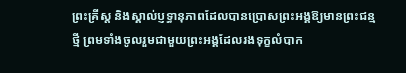ព្រះគ្រីស្ត និងស្គាល់ប្ញទ្ធានុភាពដែលបានប្រោសព្រះអង្គឱ្យមានព្រះជន្មថ្មី ព្រមទាំងចូលរួមជាមួយព្រះអង្គដែលរងទុក្ខលំបាក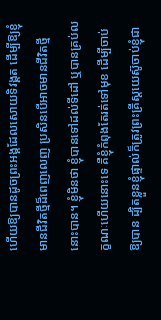ហើយឱ្យបានដូចព្រះអង្គដែលសោយទិវង្គត ដើម្បីឱ្យខ្ញុំមានជីវិតថ្មីដ៏ពេញលេញ ប្រសិនបើអាចមានជីវិតថ្មីនោះបាន។ ខ្ញុំមិនថា ខ្ញុំបានទៅដល់ទីដៅ ឬបានគ្រប់លក្ខណៈហើយនោះទេ គឺខ្ញុំកំពុងតែរត់ទៅមុខ ដើម្បីចាប់ឱ្យបាន ដ្បិតខ្លួនខ្ញុំផ្ទាល់ក៏ត្រូវព្រះគ្រីស្តយេស៊ូចាប់ខ្ញុំជា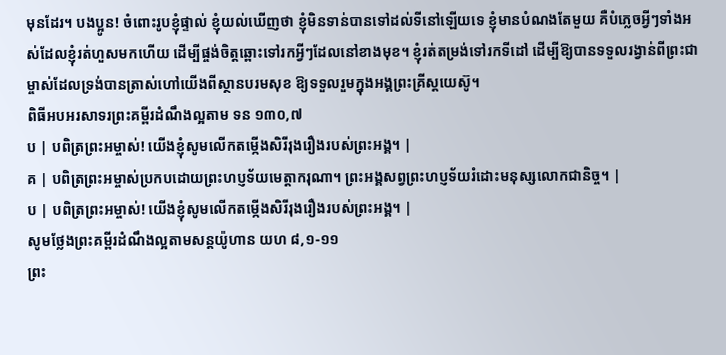មុនដែរ។ បងប្អូន! ចំពោះរូបខ្ញុំផ្ទាល់ ខ្ញុំយល់ឃើញថា ខ្ញុំមិនទាន់បានទៅដល់ទីនៅឡើយទេ ខ្ញុំមានបំណងតែមួយ គឺបំភ្លេចអ្វីៗទាំងអស់ដែលខ្ញុំរត់ហួសមកហើយ ដើម្បីផ្ចង់ចិត្តឆ្ពោះទៅរកអ្វីៗដែលនៅខាងមុខ។ ខ្ញុំរត់តម្រង់ទៅរកទីដៅ ដើម្បីឱ្យបានទទួលរង្វាន់ពីព្រះជាម្ចាស់ដែលទ្រង់បានត្រាស់ហៅយើងពីស្ថានបរមសុខ ឱ្យទទួលរួមក្នុងអង្គព្រះគ្រីស្តយេស៊ូ។
ពិធីអបអរសាទរព្រះគម្ពីរដំណឹងល្អតាម ទន ១៣០,៧
ប | បពិត្រព្រះអម្ចាស់! យើងខ្ញុំសូមលើកតម្កើងសិរីរុងរឿងរបស់ព្រះអង្គ។ |
គ | បពិត្រព្រះអម្ចាស់ប្រកបដោយព្រះហប្ញទ័យមេត្តាករុណា។ ព្រះអង្គសព្វព្រះហប្ញទ័យរំដោះមនុស្សលោកជានិច្ច។ |
ប | បពិត្រព្រះអម្ចាស់! យើងខ្ញុំសូមលើកតម្កើងសិរីរុងរឿងរបស់ព្រះអង្គ។ |
សូមថ្លែងព្រះគម្ពីរដំណឹងល្អតាមសន្តយ៉ូហាន យហ ៨,១-១១
ព្រះ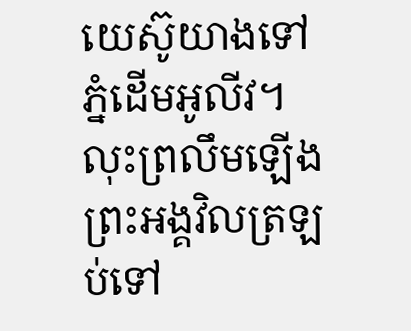យេស៊ូយាងទៅភ្នំដើមអូលីវ។ លុះព្រលឹមឡើង ព្រះអង្គវិលត្រឡប់ទៅ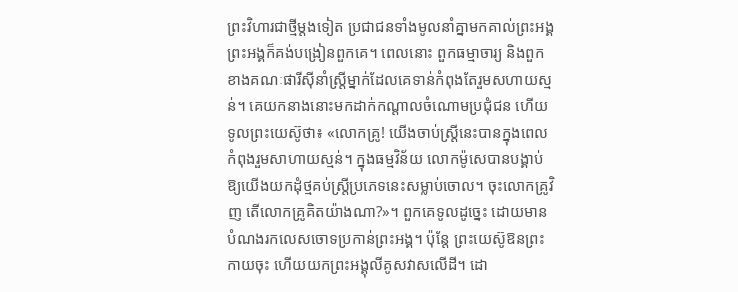ព្រះវិហារជាថ្មីម្តងទៀត ប្រជាជនទាំងមូលនាំគ្នាមកគាល់ព្រះអង្គ ព្រះអង្គក៏គង់បង្រៀនពួកគេ។ ពេលនោះ ពួកធម្មាចារ្យ និងពួកខាងគណៈផារីស៊ីនាំស្ត្រីម្នាក់ដែលគេទាន់កំពុងតែរួមសហាយស្មន់។ គេយកនាងនោះមកដាក់កណ្តាលចំណោមប្រជុំជន ហើយទូលព្រះយេស៊ូថា៖ «លោកគ្រូ! យើងចាប់ស្ត្រីនេះបានក្នុងពេលកំពុងរួមសាហាយស្មន់។ ក្នុងធម្មវិន័យ លោកម៉ូសេបានបង្គាប់ឱ្យយើងយកដុំថ្មគប់ស្ត្រីប្រភេទនេះសម្លាប់ចោល។ ចុះលោកគ្រូវិញ តើលោកគ្រូគិតយ៉ាងណា?»។ ពួកគេទូលដូច្នេះ ដោយមានបំណងរកលេសចោទប្រកាន់ព្រះអង្គ។ ប៉ុន្តែ ព្រះយេស៊ូឱនព្រះកាយចុះ ហើយយកព្រះអង្គុលីគូសវាសលើដី។ ដោ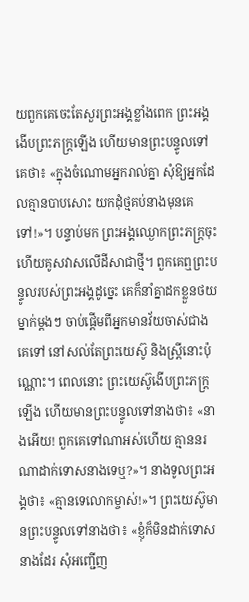យពួកគេចេះតែសួរព្រះអង្គខ្លាំងពេក ព្រះអង្គងើបព្រះភក្ត្រឡើង ហើយមានព្រះបន្ទូលទៅគេថា៖ «ក្នុងចំណោមអ្នករាល់គ្នា សុំឱ្យអ្នកដែលគ្មានបាបសោះ យកដុំថ្មគប់នាងមុនគេទៅ!»។ បន្ទាប់មក ព្រះអង្គឈ្ងោកព្រះភក្ត្រចុះ ហើយគូសវាសលើដីសាជាថ្មី។ ពួកគេឮព្រះបន្ទូលរបស់ព្រះអង្គដូច្នេះ គេក៏នាំគ្នាដកខ្លួនថយម្នាក់ម្តងៗ ចាប់ផ្តើមពីអ្នកមានវ័យចាស់ជាងគេទៅ នៅសល់តែព្រះយេស៊ូ និងស្ត្រីនោះប៉ុណ្ណោះ។ ពេលនោះ ព្រះយេស៊ូងើបព្រះភក្ត្រឡើង ហើយមានព្រះបន្ទូលទៅនាងថា៖ «នាងអើយ! ពួកគេទៅណាអស់ហើយ គ្មាននរណាដាក់ទោសនាងទេឬ?»។ នាងទូលព្រះអង្គថា៖ «គ្មានទេលោកម្ចាស់!»។ ព្រះយេស៊ូមានព្រះបន្ទូលទៅនាងថា៖ «ខ្ញុំក៏មិនដាក់ទោសនាងដែរ សុំអញ្ជើញ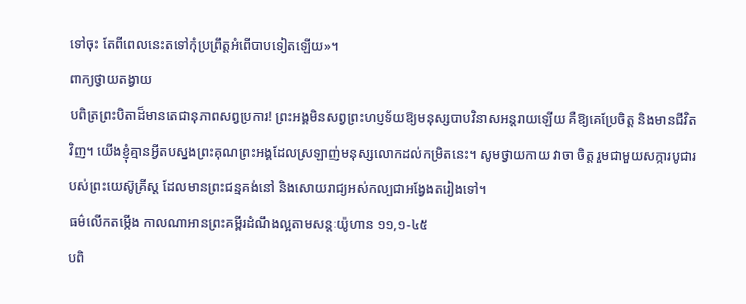ទៅចុះ តែពីពេលនេះតទៅកុំប្រព្រឹត្តអំពើបាបទៀតឡើយ»។
ពាក្យថ្វាយតង្វាយ
បពិត្រព្រះបិតាដ៏មានតេជានុភាពសព្វប្រការ! ព្រះអង្គមិនសព្វព្រះហប្ញទ័យឱ្យមនុស្សបាបវិនាសអន្តរាយឡើយ គឺឱ្យគេប្រែចិត្ត និងមានជីវិតវិញ។ យើងខ្ញុំគ្មានអ្វីតបស្នងព្រះគុណព្រះអង្គដែលស្រឡាញ់មនុស្សលោកដល់កម្រិតនេះ។ សូមថ្វាយកាយ វាចា ចិត្ត រួមជាមួយសក្ការបូជារបស់ព្រះយេស៊ូគ្រីស្ត ដែលមានព្រះជន្មគង់នៅ និងសោយរាជ្យអស់កល្បជាអង្វែងតរៀងទៅ។
ធម៌លើកតម្កើង កាលណាអានព្រះគម្ពីរដំណឹងល្អតាមសន្តៈយ៉ូហាន ១១,១-៤៥
បពិ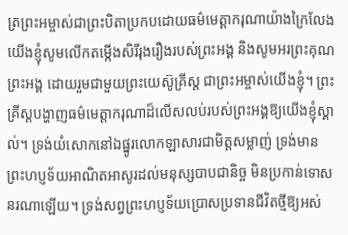ត្រព្រះអម្ចាស់ជាព្រះបិតាប្រកបដោយធម៌មេត្តាករុណាយ៉ាងក្រៃលែង យើងខ្ញុំសូមលើកតម្កើងសិរីរុងរឿងរបស់ព្រះអង្គ និងសូមអរព្រះគុណព្រះអង្គ ដោយរួមជាមួយព្រះយេស៊ូគ្រីស្ត ជាព្រះអម្ចាស់យើងខ្ញុំ។ ព្រះគ្រីស្តបង្ហាញធម៌មេត្តាករុណាដ៏លើសលប់របស់ព្រះអង្គឱ្យយើងខ្ញុំស្គាល់។ ទ្រង់យំសោកនៅឯផ្នូរលោកឡាសារជាមិត្តសម្លាញ់ ទ្រង់មានព្រះហប្ញទ័យអាណិតអាសូរដល់មនុស្សបាបជានិច្ច មិនប្រកាន់ទោសនរណាឡើយ។ ទ្រង់សព្វព្រះហប្ញទ័យប្រោសប្រទានជីវិតថ្មីឱ្យអស់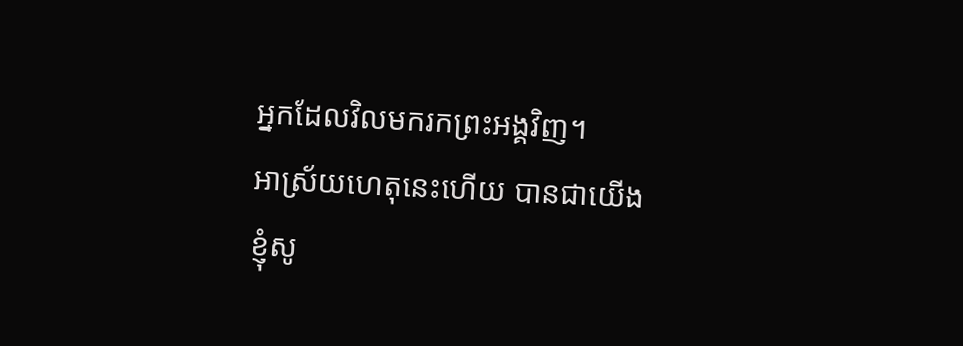អ្នកដែលវិលមករកព្រះអង្គវិញ។
អាស្រ័យហេតុនេះហើយ បានជាយើងខ្ញុំសូ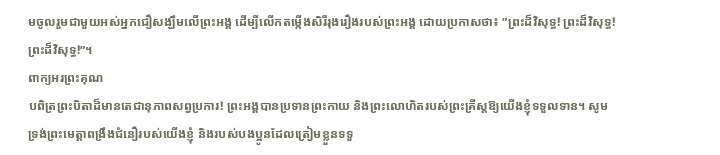មចូលរួមជាមួយអស់អ្នកជឿសង្ឃឹមលើព្រះអង្គ ដើម្បីលើកតម្កើងសិរីរុងរឿងរបស់ព្រះអង្គ ដោយប្រកាសថា៖ ”ព្រះដ៏វិសុទ្ធ! ព្រះដ៏វិសុទ្ធ! ព្រះដ៏វិសុទ្ធ!”។
ពាក្យអរព្រះគុណ
បពិត្រព្រះបិតាដ៏មានតេជានុភាពសព្វប្រការ! ព្រះអង្គបានប្រទានព្រះកាយ និងព្រះលោហិតរបស់ព្រះគ្រីស្តឱ្យយើងខ្ញុំទទួលទាន។ សូមទ្រង់ព្រះមេត្តាពង្រឹងជំនឿរបស់យើងខ្ញុំ និងរបស់បងប្អូនដែលត្រៀមខ្លួនទទួ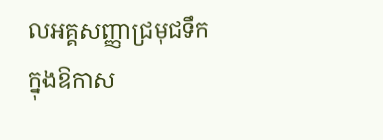លអគ្គសញ្ញាជ្រមុជទឹក ក្នុងឱកាស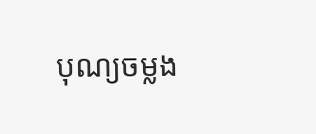បុណ្យចម្លង